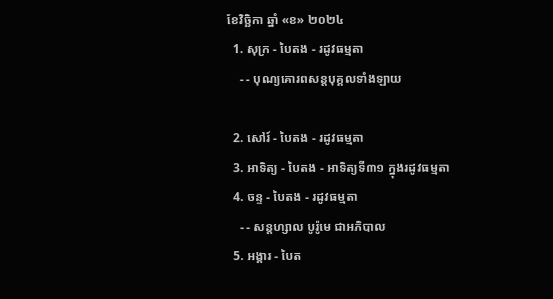ខែវិច្ឆិកា ឆ្នាំ «ខ» ២០២៤
  1. សុក្រ - បៃតង - រដូវធម្មតា
    - - បុណ្យគោរពសន្ដបុគ្គលទាំងឡាយ

  2. សៅរ៍ - បៃតង - រដូវធម្មតា
  3. អាទិត្យ - បៃតង - អាទិត្យទី៣១ ក្នុងរដូវធម្មតា
  4. ចន្ទ - បៃតង - រដូវធម្មតា
    - - សន្ដហ្សាល បូរ៉ូមេ ជាអភិបាល
  5. អង្គារ - បៃត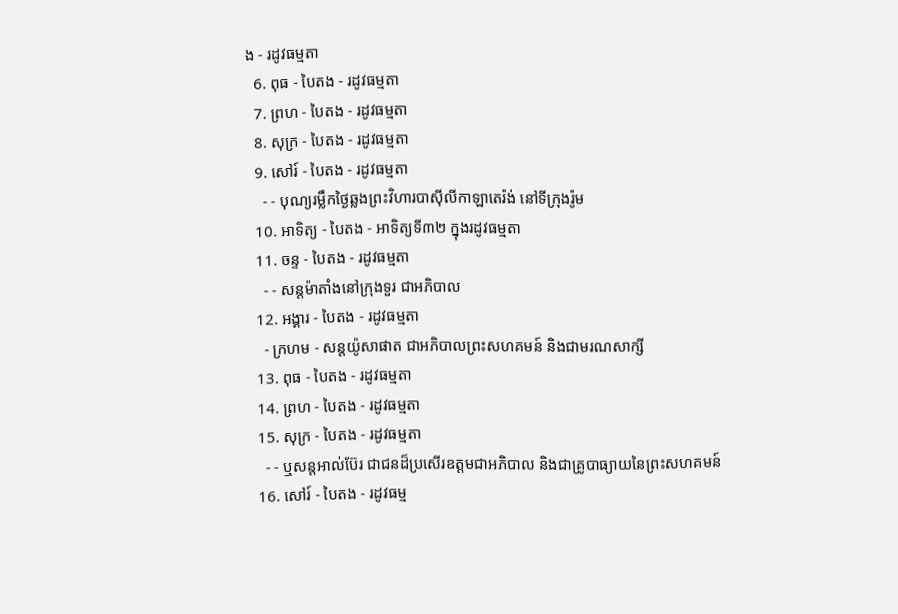ង - រដូវធម្មតា
  6. ពុធ - បៃតង - រដូវធម្មតា
  7. ព្រហ - បៃតង - រដូវធម្មតា
  8. សុក្រ - បៃតង - រដូវធម្មតា
  9. សៅរ៍ - បៃតង - រដូវធម្មតា
    - - បុណ្យរម្លឹកថ្ងៃឆ្លងព្រះវិហារបាស៊ីលីកាឡាតេរ៉ង់ នៅទីក្រុងរ៉ូម
  10. អាទិត្យ - បៃតង - អាទិត្យទី៣២ ក្នុងរដូវធម្មតា
  11. ចន្ទ - បៃតង - រដូវធម្មតា
    - - សន្ដម៉ាតាំងនៅក្រុងទួរ ជាអភិបាល
  12. អង្គារ - បៃតង - រដូវធម្មតា
    - ក្រហម - សន្ដយ៉ូសាផាត ជាអភិបាលព្រះសហគមន៍ និងជាមរណសាក្សី
  13. ពុធ - បៃតង - រដូវធម្មតា
  14. ព្រហ - បៃតង - រដូវធម្មតា
  15. សុក្រ - បៃតង - រដូវធម្មតា
    - - ឬសន្ដអាល់ប៊ែរ ជាជនដ៏ប្រសើរឧត្ដមជាអភិបាល និងជាគ្រូបាធ្យាយនៃព្រះសហគមន៍
  16. សៅរ៍ - បៃតង - រដូវធម្ម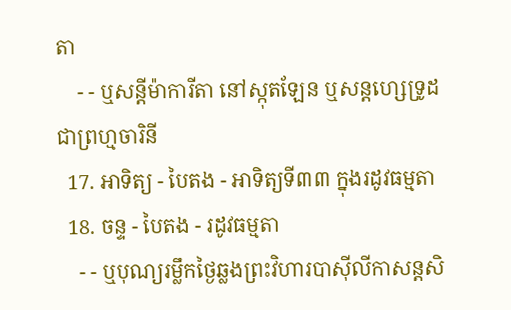តា
    - - ឬសន្ដីម៉ាការីតា នៅស្កុតឡែន ឬសន្ដហ្សេទ្រូដ ជាព្រហ្មចារិនី
  17. អាទិត្យ - បៃតង - អាទិត្យទី៣៣ ក្នុងរដូវធម្មតា
  18. ចន្ទ - បៃតង - រដូវធម្មតា
    - - ឬបុណ្យរម្លឹកថ្ងៃឆ្លងព្រះវិហារបាស៊ីលីកាសន្ដសិ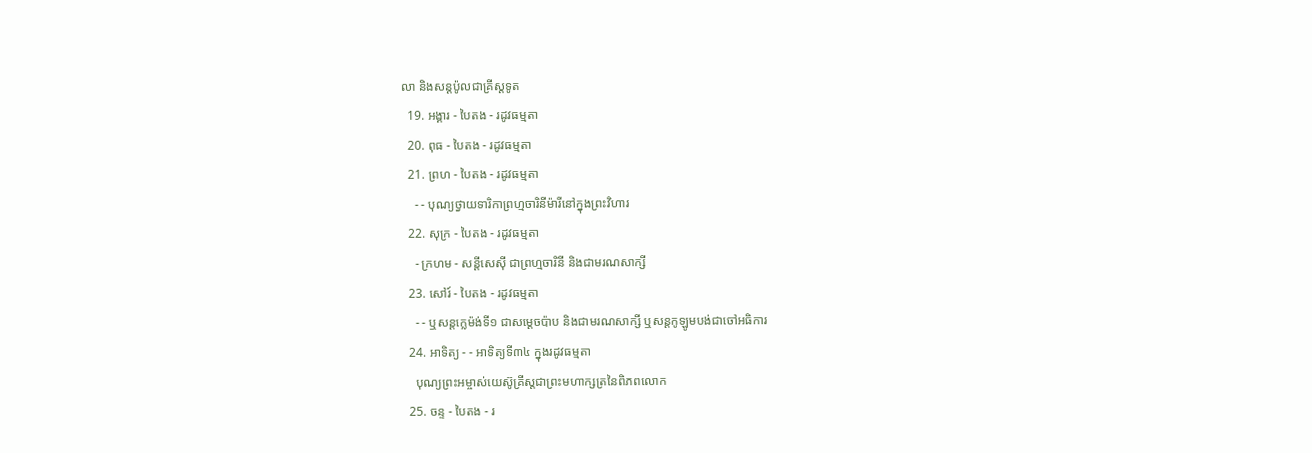លា និងសន្ដប៉ូលជាគ្រីស្ដទូត
  19. អង្គារ - បៃតង - រដូវធម្មតា
  20. ពុធ - បៃតង - រដូវធម្មតា
  21. ព្រហ - បៃតង - រដូវធម្មតា
    - - បុណ្យថ្វាយទារិកាព្រហ្មចារិនីម៉ារីនៅក្នុងព្រះវិហារ
  22. សុក្រ - បៃតង - រដូវធម្មតា
    - ក្រហម - សន្ដីសេស៊ី ជាព្រហ្មចារិនី និងជាមរណសាក្សី
  23. សៅរ៍ - បៃតង - រដូវធម្មតា
    - - ឬសន្ដក្លេម៉ង់ទី១ ជាសម្ដេចប៉ាប និងជាមរណសាក្សី ឬសន្ដកូឡូមបង់ជាចៅអធិការ
  24. អាទិត្យ - - អាទិត្យទី៣៤ ក្នុងរដូវធម្មតា
    បុណ្យព្រះអម្ចាស់យេស៊ូគ្រីស្ដជាព្រះមហាក្សត្រនៃពិភពលោក
  25. ចន្ទ - បៃតង - រ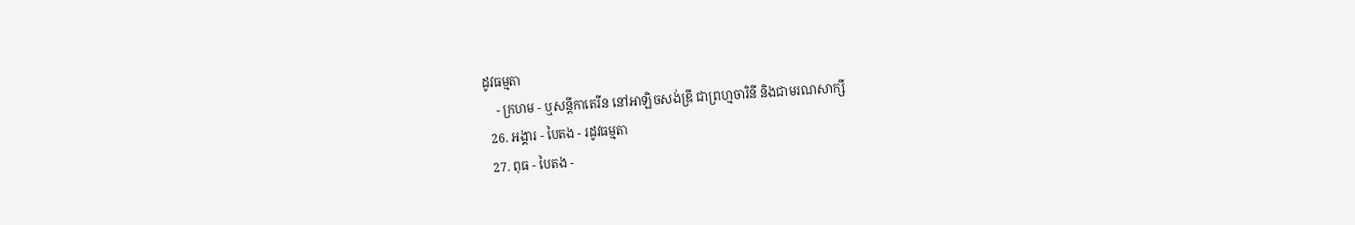ដូវធម្មតា
    - ក្រហម - ឬសន្ដីកាតេរីន នៅអាឡិចសង់ឌ្រី ជាព្រហ្មចារិនី និងជាមរណសាក្សី
  26. អង្គារ - បៃតង - រដូវធម្មតា
  27. ពុធ - បៃតង -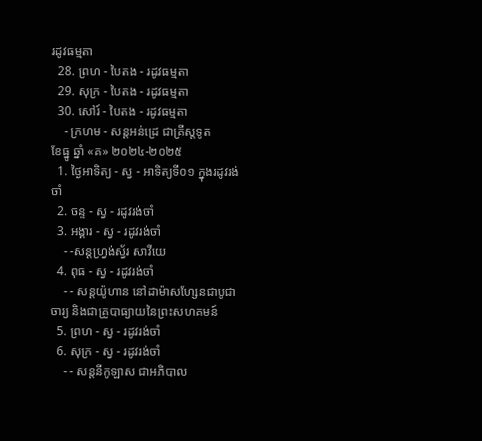រដូវធម្មតា
  28. ព្រហ - បៃតង - រដូវធម្មតា
  29. សុក្រ - បៃតង - រដូវធម្មតា
  30. សៅរ៍ - បៃតង - រដូវធម្មតា
    - ក្រហម - សន្ដអន់ដ្រេ ជាគ្រីស្ដទូត
ខែធ្នូ ឆ្នាំ «គ» ២០២៤-២០២៥
  1. ថ្ងៃអាទិត្យ - ស្វ - អាទិត្យទី០១ ក្នុងរដូវរង់ចាំ
  2. ចន្ទ - ស្វ - រដូវរង់ចាំ
  3. អង្គារ - ស្វ - រដូវរង់ចាំ
    - -សន្ដហ្វ្រង់ស្វ័រ សាវីយេ
  4. ពុធ - ស្វ - រដូវរង់ចាំ
    - - សន្ដយ៉ូហាន នៅដាម៉ាសហ្សែនជាបូជាចារ្យ និងជាគ្រូបាធ្យាយនៃព្រះសហគមន៍
  5. ព្រហ - ស្វ - រដូវរង់ចាំ
  6. សុក្រ - ស្វ - រដូវរង់ចាំ
    - - សន្ដនីកូឡាស ជាអភិបាល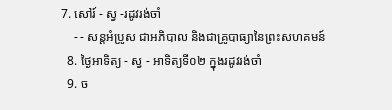7. សៅរ៍ - ស្វ -រដូវរង់ចាំ
    - - សន្ដអំប្រូស ជាអភិបាល និងជាគ្រូបាធ្យានៃព្រះសហគមន៍
  8. ថ្ងៃអាទិត្យ - ស្វ - អាទិត្យទី០២ ក្នុងរដូវរង់ចាំ
  9. ច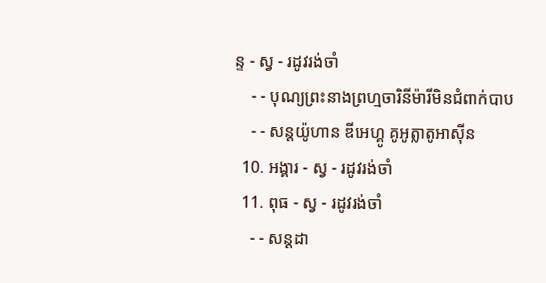ន្ទ - ស្វ - រដូវរង់ចាំ
    - - បុណ្យព្រះនាងព្រហ្មចារិនីម៉ារីមិនជំពាក់បាប
    - - សន្ដយ៉ូហាន ឌីអេហ្គូ គូអូត្លាតូអាស៊ីន
  10. អង្គារ - ស្វ - រដូវរង់ចាំ
  11. ពុធ - ស្វ - រដូវរង់ចាំ
    - - សន្ដដា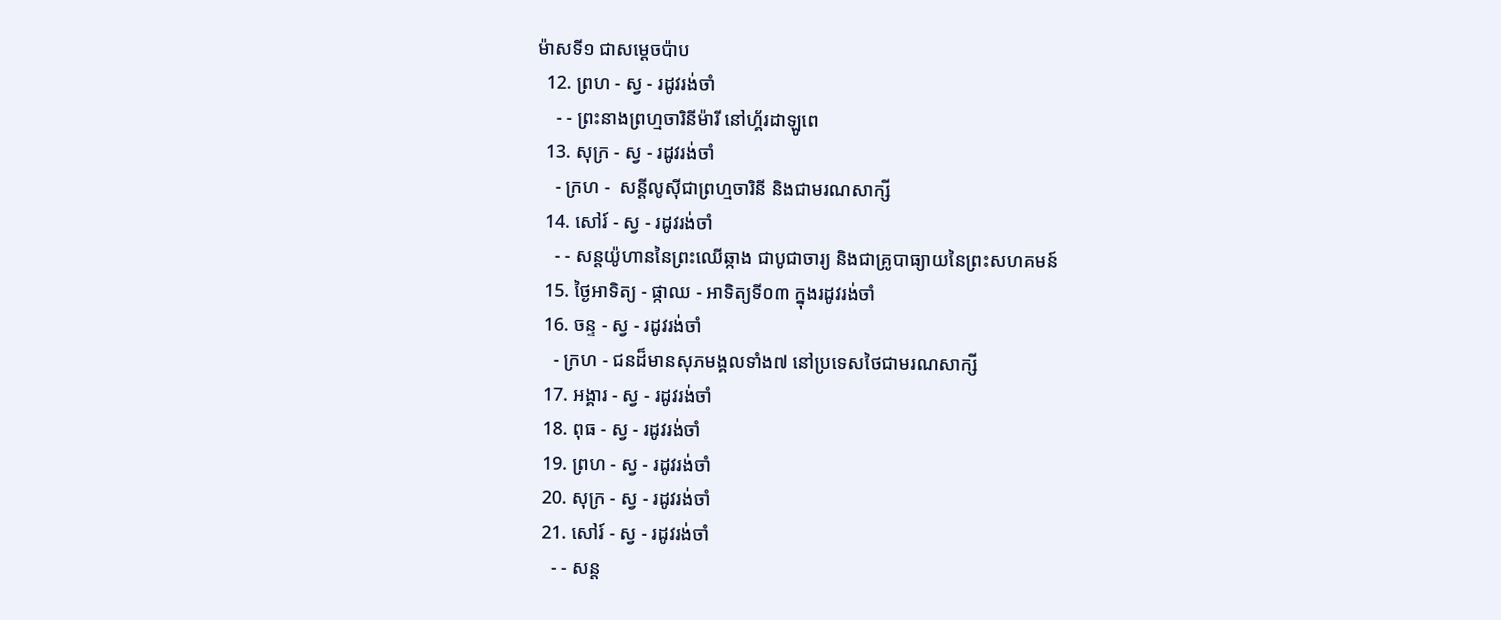ម៉ាសទី១ ជាសម្ដេចប៉ាប
  12. ព្រហ - ស្វ - រដូវរង់ចាំ
    - - ព្រះនាងព្រហ្មចារិនីម៉ារី នៅហ្គ័រដាឡូពេ
  13. សុក្រ - ស្វ - រដូវរង់ចាំ
    - ក្រហ -  សន្ដីលូស៊ីជាព្រហ្មចារិនី និងជាមរណសាក្សី
  14. សៅរ៍ - ស្វ - រដូវរង់ចាំ
    - - សន្ដយ៉ូហាននៃព្រះឈើឆ្កាង ជាបូជាចារ្យ និងជាគ្រូបាធ្យាយនៃព្រះសហគមន៍
  15. ថ្ងៃអាទិត្យ - ផ្កាឈ - អាទិត្យទី០៣ ក្នុងរដូវរង់ចាំ
  16. ចន្ទ - ស្វ - រដូវរង់ចាំ
    - ក្រហ - ជនដ៏មានសុភមង្គលទាំង៧ នៅប្រទេសថៃជាមរណសាក្សី
  17. អង្គារ - ស្វ - រដូវរង់ចាំ
  18. ពុធ - ស្វ - រដូវរង់ចាំ
  19. ព្រហ - ស្វ - រដូវរង់ចាំ
  20. សុក្រ - ស្វ - រដូវរង់ចាំ
  21. សៅរ៍ - ស្វ - រដូវរង់ចាំ
    - - សន្ដ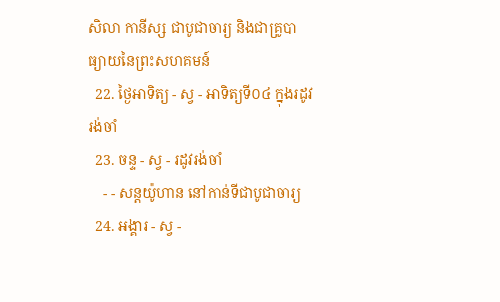សិលា កានីស្ស ជាបូជាចារ្យ និងជាគ្រូបាធ្យាយនៃព្រះសហគមន៍
  22. ថ្ងៃអាទិត្យ - ស្វ - អាទិត្យទី០៤ ក្នុងរដូវរង់ចាំ
  23. ចន្ទ - ស្វ - រដូវរង់ចាំ
    - - សន្ដយ៉ូហាន នៅកាន់ទីជាបូជាចារ្យ
  24. អង្គារ - ស្វ -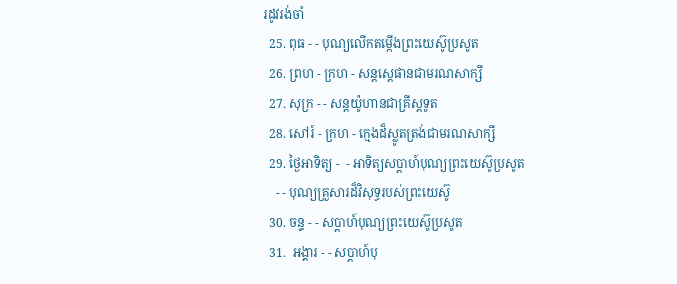រដូវរង់ចាំ
  25. ពុធ - - បុណ្យលើកតម្កើងព្រះយេស៊ូប្រសូត
  26. ព្រហ - ក្រហ - សន្តស្តេផានជាមរណសាក្សី
  27. សុក្រ - - សន្តយ៉ូហានជាគ្រីស្តទូត
  28. សៅរ៍ - ក្រហ - ក្មេងដ៏ស្លូតត្រង់ជាមរណសាក្សី
  29. ថ្ងៃអាទិត្យ -  - អាទិត្យសប្ដាហ៍បុណ្យព្រះយេស៊ូប្រសូត
    - - បុណ្យគ្រួសារដ៏វិសុទ្ធរបស់ព្រះយេស៊ូ
  30. ចន្ទ - - សប្ដាហ៍បុណ្យព្រះយេស៊ូប្រសូត
  31.  អង្គារ - - សប្ដាហ៍បុ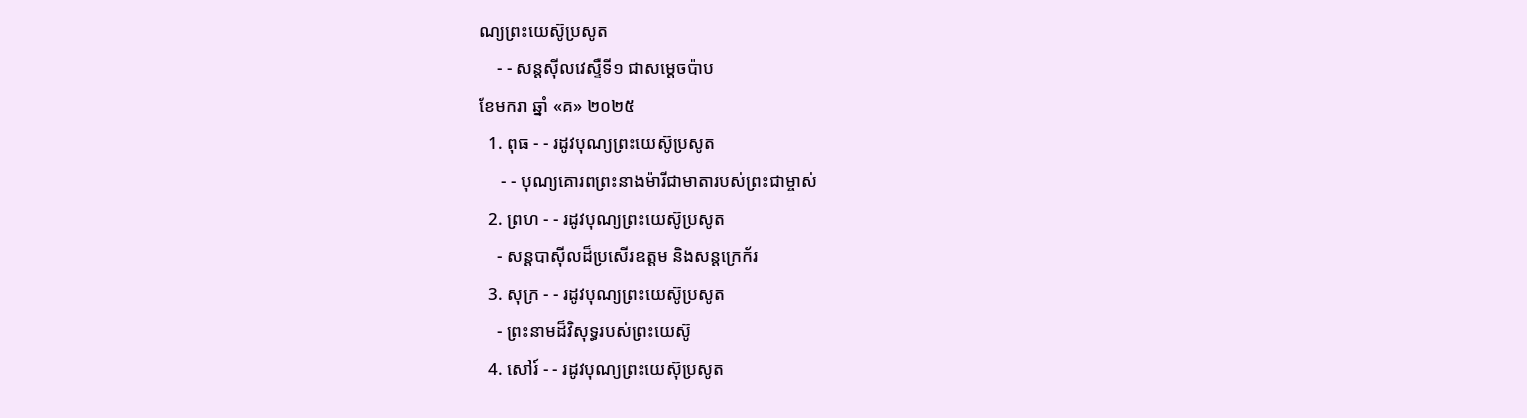ណ្យព្រះយេស៊ូប្រសូត
    - - សន្ដស៊ីលវេស្ទឺទី១ ជាសម្ដេចប៉ាប
ខែមករា ឆ្នាំ «គ» ២០២៥
  1. ពុធ - - រដូវបុណ្យព្រះយេស៊ូប្រសូត
     - - បុណ្យគោរពព្រះនាងម៉ារីជាមាតារបស់ព្រះជាម្ចាស់
  2. ព្រហ - - រដូវបុណ្យព្រះយេស៊ូប្រសូត
    - សន្ដបាស៊ីលដ៏ប្រសើរឧត្ដម និងសន្ដក្រេក័រ
  3. សុក្រ - - រដូវបុណ្យព្រះយេស៊ូប្រសូត
    - ព្រះនាមដ៏វិសុទ្ធរបស់ព្រះយេស៊ូ
  4. សៅរ៍ - - រដូវបុណ្យព្រះយេស៊ុប្រសូត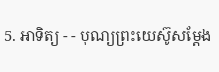5. អាទិត្យ - - បុណ្យព្រះយេស៊ូសម្ដែង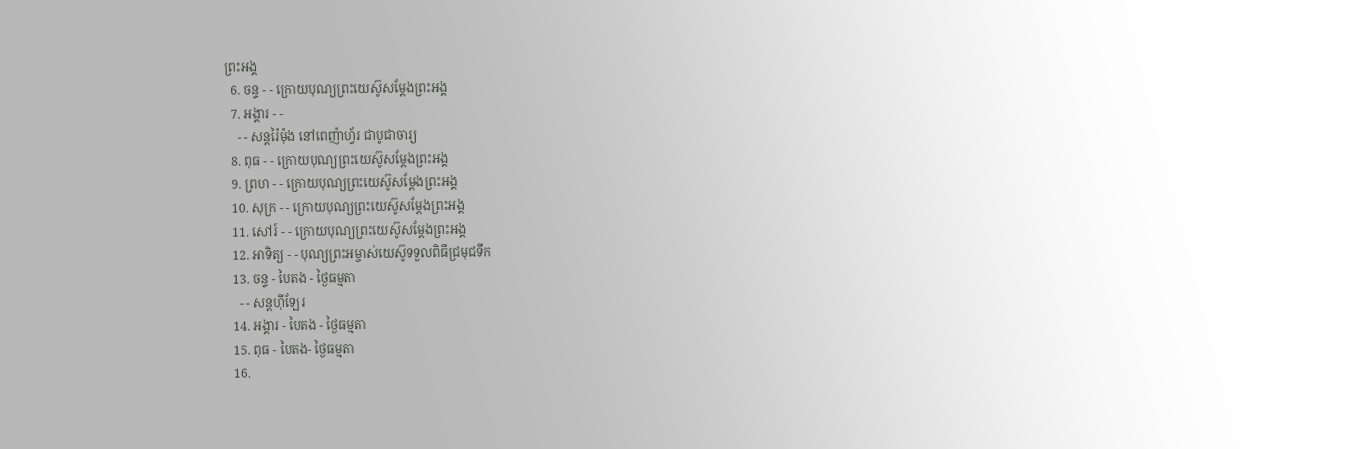ព្រះអង្គ
  6. ចន្ទ - - ក្រោយបុណ្យព្រះយេស៊ូសម្ដែងព្រះអង្គ
  7. អង្គារ - -
    - - សន្ដរ៉ៃម៉ុង នៅពេញ៉ាហ្វ័រ ជាបូជាចារ្យ
  8. ពុធ - - ក្រោយបុណ្យព្រះយេស៊ូសម្ដែងព្រះអង្គ
  9. ព្រហ - - ក្រោយបុណ្យព្រះយេស៊ូសម្ដែងព្រះអង្គ
  10. សុក្រ - - ក្រោយបុណ្យព្រះយេស៊ូសម្ដែងព្រះអង្គ
  11. សៅរ៍ - - ក្រោយបុណ្យព្រះយេស៊ូសម្ដែងព្រះអង្គ
  12. អាទិត្យ - - បុណ្យព្រះអម្ចាស់យេស៊ូទទួលពិធីជ្រមុជទឹក
  13. ចន្ទ - បៃតង - ថ្ងៃធម្មតា
    - - សន្ដហ៊ីឡែរ
  14. អង្គារ - បៃតង - ថ្ងៃធម្មតា
  15. ពុធ - បៃតង- ថ្ងៃធម្មតា
  16.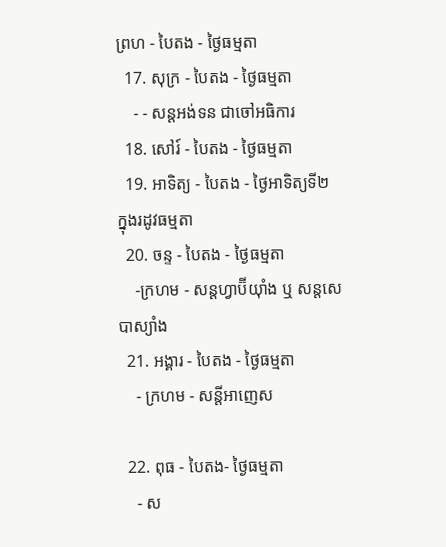ព្រហ - បៃតង - ថ្ងៃធម្មតា
  17. សុក្រ - បៃតង - ថ្ងៃធម្មតា
    - - សន្ដអង់ទន ជាចៅអធិការ
  18. សៅរ៍ - បៃតង - ថ្ងៃធម្មតា
  19. អាទិត្យ - បៃតង - ថ្ងៃអាទិត្យទី២ ក្នុងរដូវធម្មតា
  20. ចន្ទ - បៃតង - ថ្ងៃធម្មតា
    -ក្រហម - សន្ដហ្វាប៊ីយ៉ាំង ឬ សន្ដសេបាស្យាំង
  21. អង្គារ - បៃតង - ថ្ងៃធម្មតា
    - ក្រហម - សន្ដីអាញេស

  22. ពុធ - បៃតង- ថ្ងៃធម្មតា
    - ស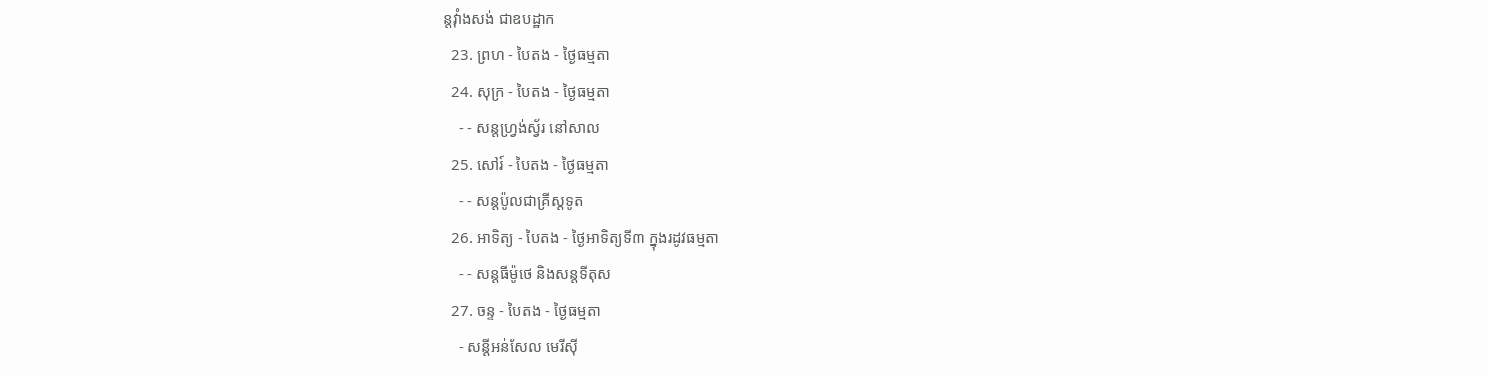ន្ដវ៉ាំងសង់ ជាឧបដ្ឋាក
  23. ព្រហ - បៃតង - ថ្ងៃធម្មតា
  24. សុក្រ - បៃតង - ថ្ងៃធម្មតា
    - - សន្ដហ្វ្រង់ស្វ័រ នៅសាល
  25. សៅរ៍ - បៃតង - ថ្ងៃធម្មតា
    - - សន្ដប៉ូលជាគ្រីស្ដទូត
  26. អាទិត្យ - បៃតង - ថ្ងៃអាទិត្យទី៣ ក្នុងរដូវធម្មតា
    - - សន្ដធីម៉ូថេ និងសន្ដទីតុស
  27. ចន្ទ - បៃតង - ថ្ងៃធម្មតា
    - សន្ដីអន់សែល មេរីស៊ី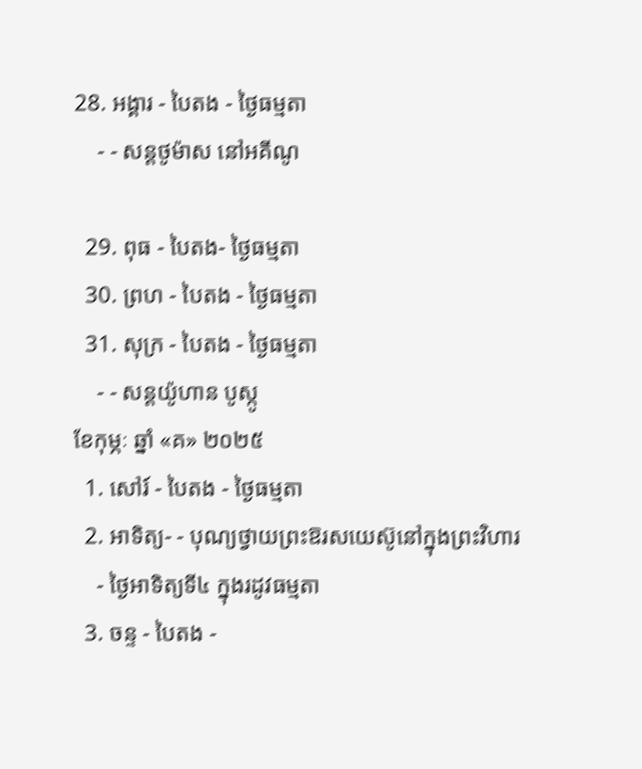28. អង្គារ - បៃតង - ថ្ងៃធម្មតា
    - - សន្ដថូម៉ាស នៅអគីណូ

  29. ពុធ - បៃតង- ថ្ងៃធម្មតា
  30. ព្រហ - បៃតង - ថ្ងៃធម្មតា
  31. សុក្រ - បៃតង - ថ្ងៃធម្មតា
    - - សន្ដយ៉ូហាន បូស្កូ
ខែកុម្ភៈ ឆ្នាំ «គ» ២០២៥
  1. សៅរ៍ - បៃតង - ថ្ងៃធម្មតា
  2. អាទិត្យ- - បុណ្យថ្វាយព្រះឱរសយេស៊ូនៅក្នុងព្រះវិហារ
    - ថ្ងៃអាទិត្យទី៤ ក្នុងរដូវធម្មតា
  3. ចន្ទ - បៃតង -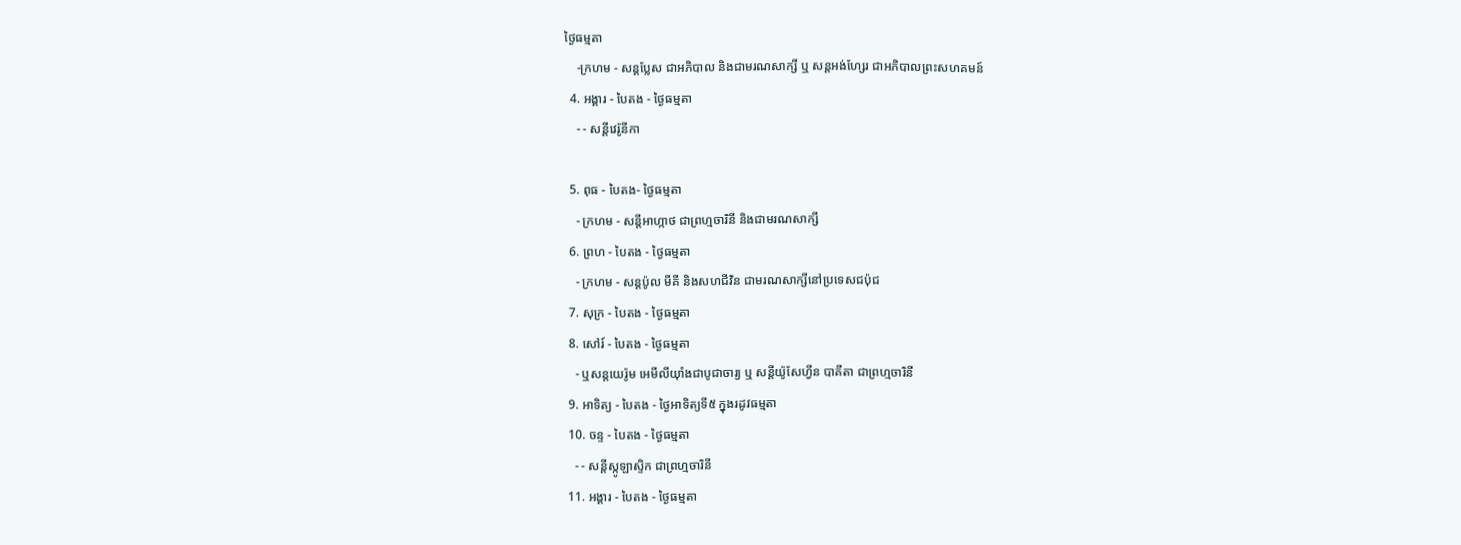ថ្ងៃធម្មតា
    -ក្រហម - សន្ដប្លែស ជាអភិបាល និងជាមរណសាក្សី ឬ សន្ដអង់ហ្សែរ ជាអភិបាលព្រះសហគមន៍
  4. អង្គារ - បៃតង - ថ្ងៃធម្មតា
    - - សន្ដីវេរ៉ូនីកា

  5. ពុធ - បៃតង- ថ្ងៃធម្មតា
    - ក្រហម - សន្ដីអាហ្កាថ ជាព្រហ្មចារិនី និងជាមរណសាក្សី
  6. ព្រហ - បៃតង - ថ្ងៃធម្មតា
    - ក្រហម - សន្ដប៉ូល មីគី និងសហជីវិន ជាមរណសាក្សីនៅប្រទេសជប៉ុជ
  7. សុក្រ - បៃតង - ថ្ងៃធម្មតា
  8. សៅរ៍ - បៃតង - ថ្ងៃធម្មតា
    - ឬសន្ដយេរ៉ូម អេមីលីយ៉ាំងជាបូជាចារ្យ ឬ សន្ដីយ៉ូសែហ្វីន បាគីតា ជាព្រហ្មចារិនី
  9. អាទិត្យ - បៃតង - ថ្ងៃអាទិត្យទី៥ ក្នុងរដូវធម្មតា
  10. ចន្ទ - បៃតង - ថ្ងៃធម្មតា
    - - សន្ដីស្កូឡាស្ទិក ជាព្រហ្មចារិនី
  11. អង្គារ - បៃតង - ថ្ងៃធម្មតា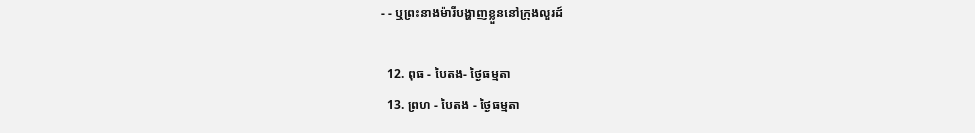- - ឬព្រះនាងម៉ារីបង្ហាញខ្លួននៅក្រុងលួរដ៍

  12. ពុធ - បៃតង- ថ្ងៃធម្មតា
  13. ព្រហ - បៃតង - ថ្ងៃធម្មតា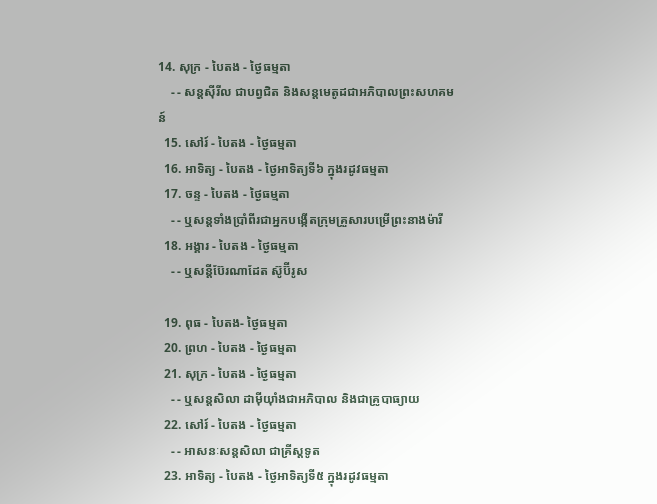14. សុក្រ - បៃតង - ថ្ងៃធម្មតា
    - - សន្ដស៊ីរីល ជាបព្វជិត និងសន្ដមេតូដជាអភិបាលព្រះសហគមន៍
  15. សៅរ៍ - បៃតង - ថ្ងៃធម្មតា
  16. អាទិត្យ - បៃតង - ថ្ងៃអាទិត្យទី៦ ក្នុងរដូវធម្មតា
  17. ចន្ទ - បៃតង - ថ្ងៃធម្មតា
    - - ឬសន្ដទាំងប្រាំពីរជាអ្នកបង្កើតក្រុមគ្រួសារបម្រើព្រះនាងម៉ារី
  18. អង្គារ - បៃតង - ថ្ងៃធម្មតា
    - - ឬសន្ដីប៊ែរណាដែត ស៊ូប៊ីរូស

  19. ពុធ - បៃតង- ថ្ងៃធម្មតា
  20. ព្រហ - បៃតង - ថ្ងៃធម្មតា
  21. សុក្រ - បៃតង - ថ្ងៃធម្មតា
    - - ឬសន្ដសិលា ដាម៉ីយ៉ាំងជាអភិបាល និងជាគ្រូបាធ្យាយ
  22. សៅរ៍ - បៃតង - ថ្ងៃធម្មតា
    - - អាសនៈសន្ដសិលា ជាគ្រីស្ដទូត
  23. អាទិត្យ - បៃតង - ថ្ងៃអាទិត្យទី៥ ក្នុងរដូវធម្មតា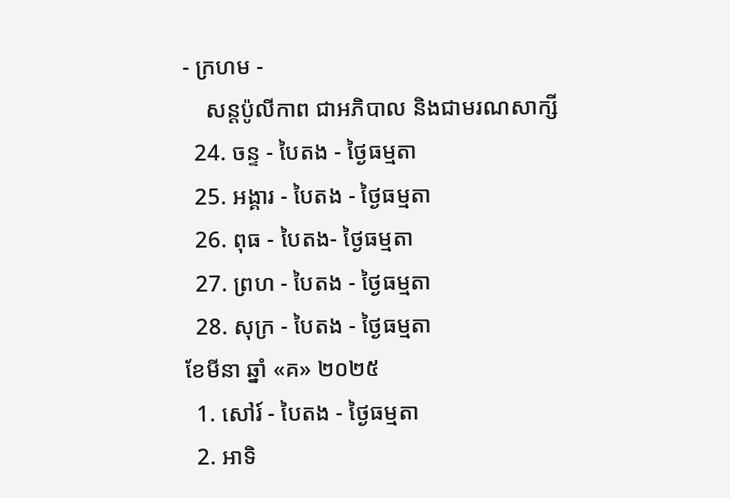- ក្រហម -
    សន្ដប៉ូលីកាព ជាអភិបាល និងជាមរណសាក្សី
  24. ចន្ទ - បៃតង - ថ្ងៃធម្មតា
  25. អង្គារ - បៃតង - ថ្ងៃធម្មតា
  26. ពុធ - បៃតង- ថ្ងៃធម្មតា
  27. ព្រហ - បៃតង - ថ្ងៃធម្មតា
  28. សុក្រ - បៃតង - ថ្ងៃធម្មតា
ខែមីនា ឆ្នាំ «គ» ២០២៥
  1. សៅរ៍ - បៃតង - ថ្ងៃធម្មតា
  2. អាទិ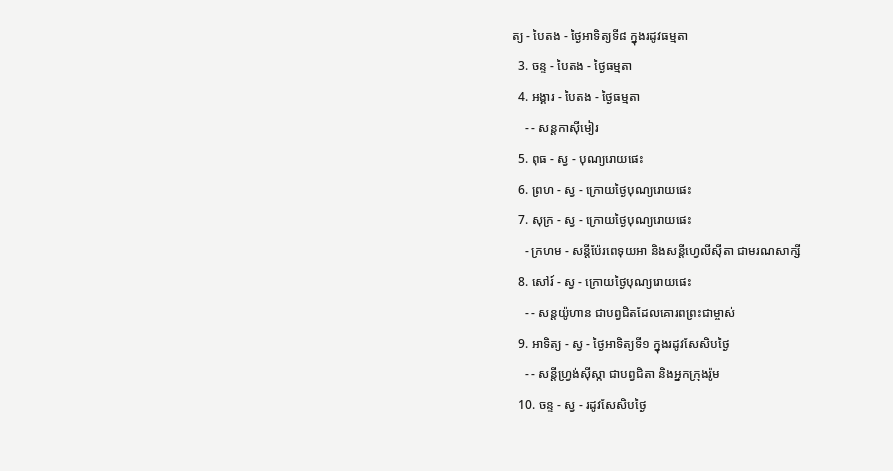ត្យ - បៃតង - ថ្ងៃអាទិត្យទី៨ ក្នុងរដូវធម្មតា
  3. ចន្ទ - បៃតង - ថ្ងៃធម្មតា
  4. អង្គារ - បៃតង - ថ្ងៃធម្មតា
    - - សន្ដកាស៊ីមៀរ
  5. ពុធ - ស្វ - បុណ្យរោយផេះ
  6. ព្រហ - ស្វ - ក្រោយថ្ងៃបុណ្យរោយផេះ
  7. សុក្រ - ស្វ - ក្រោយថ្ងៃបុណ្យរោយផេះ
    - ក្រហម - សន្ដីប៉ែរពេទុយអា និងសន្ដីហ្វេលីស៊ីតា ជាមរណសាក្សី
  8. សៅរ៍ - ស្វ - ក្រោយថ្ងៃបុណ្យរោយផេះ
    - - សន្ដយ៉ូហាន ជាបព្វជិតដែលគោរពព្រះជាម្ចាស់
  9. អាទិត្យ - ស្វ - ថ្ងៃអាទិត្យទី១ ក្នុងរដូវសែសិបថ្ងៃ
    - - សន្ដីហ្វ្រង់ស៊ីស្កា ជាបព្វជិតា និងអ្នកក្រុងរ៉ូម
  10. ចន្ទ - ស្វ - រដូវសែសិបថ្ងៃ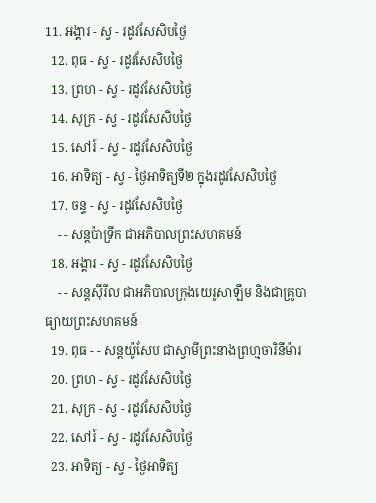11. អង្គារ - ស្វ - រដូវសែសិបថ្ងៃ
  12. ពុធ - ស្វ - រដូវសែសិបថ្ងៃ
  13. ព្រហ - ស្វ - រដូវសែសិបថ្ងៃ
  14. សុក្រ - ស្វ - រដូវសែសិបថ្ងៃ
  15. សៅរ៍ - ស្វ - រដូវសែសិបថ្ងៃ
  16. អាទិត្យ - ស្វ - ថ្ងៃអាទិត្យទី២ ក្នុងរដូវសែសិបថ្ងៃ
  17. ចន្ទ - ស្វ - រដូវសែសិបថ្ងៃ
    - - សន្ដប៉ាទ្រីក ជាអភិបាលព្រះសហគមន៍
  18. អង្គារ - ស្វ - រដូវសែសិបថ្ងៃ
    - - សន្ដស៊ីរីល ជាអភិបាលក្រុងយេរូសាឡឹម និងជាគ្រូបាធ្យាយព្រះសហគមន៍
  19. ពុធ - - សន្ដយ៉ូសែប ជាស្វាមីព្រះនាងព្រហ្មចារិនីម៉ារ
  20. ព្រហ - ស្វ - រដូវសែសិបថ្ងៃ
  21. សុក្រ - ស្វ - រដូវសែសិបថ្ងៃ
  22. សៅរ៍ - ស្វ - រដូវសែសិបថ្ងៃ
  23. អាទិត្យ - ស្វ - ថ្ងៃអាទិត្យ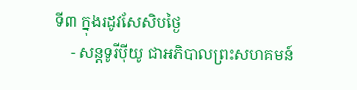ទី៣ ក្នុងរដូវសែសិបថ្ងៃ
    - សន្ដទូរីប៉ីយូ ជាអភិបាលព្រះសហគមន៍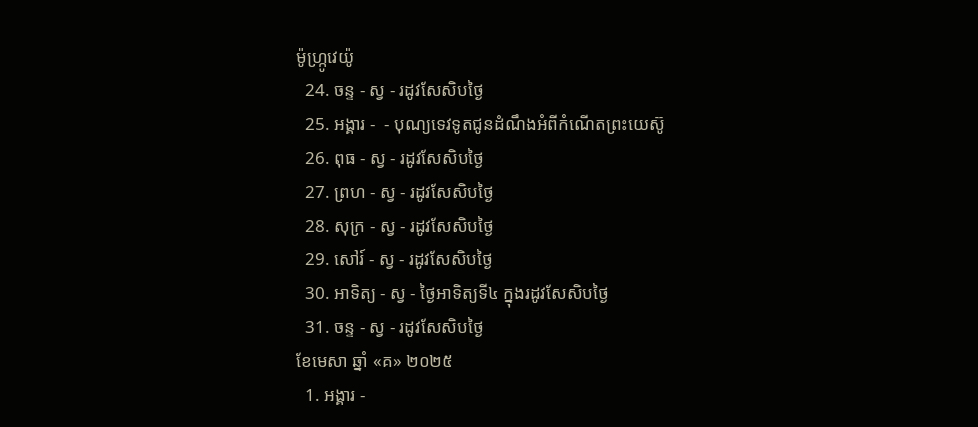ម៉ូហ្ក្រូវេយ៉ូ
  24. ចន្ទ - ស្វ - រដូវសែសិបថ្ងៃ
  25. អង្គារ -  - បុណ្យទេវទូតជូនដំណឹងអំពីកំណើតព្រះយេស៊ូ
  26. ពុធ - ស្វ - រដូវសែសិបថ្ងៃ
  27. ព្រហ - ស្វ - រដូវសែសិបថ្ងៃ
  28. សុក្រ - ស្វ - រដូវសែសិបថ្ងៃ
  29. សៅរ៍ - ស្វ - រដូវសែសិបថ្ងៃ
  30. អាទិត្យ - ស្វ - ថ្ងៃអាទិត្យទី៤ ក្នុងរដូវសែសិបថ្ងៃ
  31. ចន្ទ - ស្វ - រដូវសែសិបថ្ងៃ
ខែមេសា ឆ្នាំ «គ» ២០២៥
  1. អង្គារ -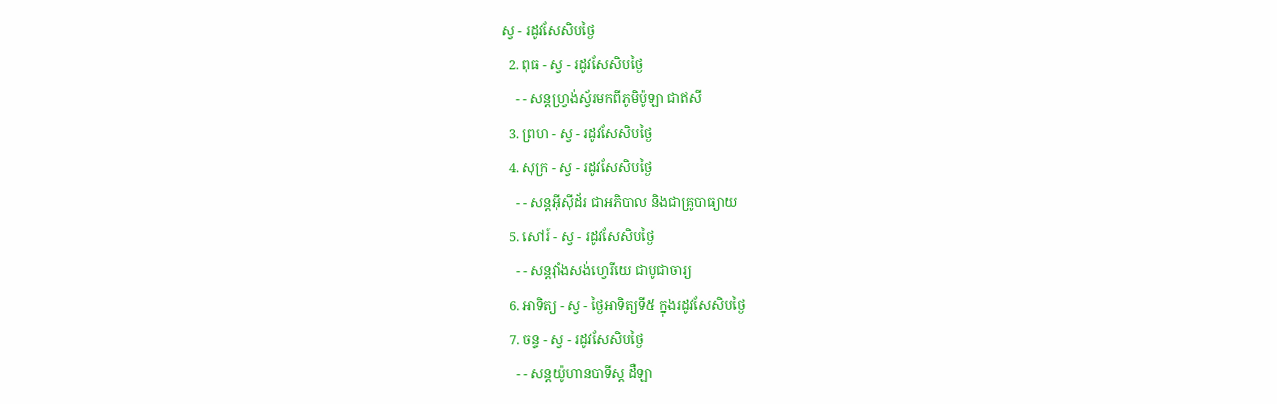ស្វ - រដូវសែសិបថ្ងៃ
  2. ពុធ - ស្វ - រដូវសែសិបថ្ងៃ
    - - សន្ដហ្វ្រង់ស្វ័រមកពីភូមិប៉ូឡា ជាឥសី
  3. ព្រហ - ស្វ - រដូវសែសិបថ្ងៃ
  4. សុក្រ - ស្វ - រដូវសែសិបថ្ងៃ
    - - សន្ដអ៊ីស៊ីដ័រ ជាអភិបាល និងជាគ្រូបាធ្យាយ
  5. សៅរ៍ - ស្វ - រដូវសែសិបថ្ងៃ
    - - សន្ដវ៉ាំងសង់ហ្វេរីយេ ជាបូជាចារ្យ
  6. អាទិត្យ - ស្វ - ថ្ងៃអាទិត្យទី៥ ក្នុងរដូវសែសិបថ្ងៃ
  7. ចន្ទ - ស្វ - រដូវសែសិបថ្ងៃ
    - - សន្ដយ៉ូហានបាទីស្ដ ដឺឡា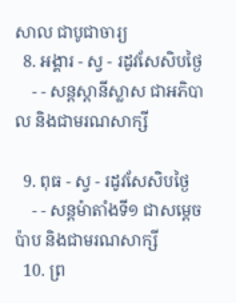សាល ជាបូជាចារ្យ
  8. អង្គារ - ស្វ - រដូវសែសិបថ្ងៃ
    - - សន្ដស្ដានីស្លាស ជាអភិបាល និងជាមរណសាក្សី

  9. ពុធ - ស្វ - រដូវសែសិបថ្ងៃ
    - - សន្ដម៉ាតាំងទី១ ជាសម្ដេចប៉ាប និងជាមរណសាក្សី
  10. ព្រ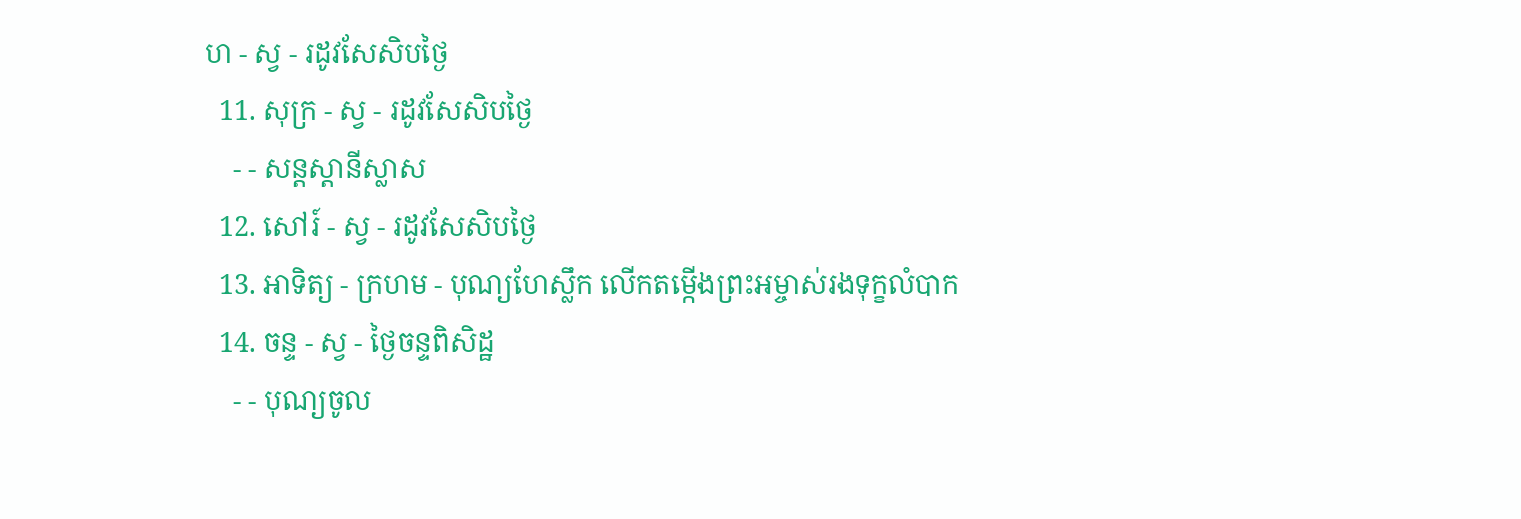ហ - ស្វ - រដូវសែសិបថ្ងៃ
  11. សុក្រ - ស្វ - រដូវសែសិបថ្ងៃ
    - - សន្ដស្ដានីស្លាស
  12. សៅរ៍ - ស្វ - រដូវសែសិបថ្ងៃ
  13. អាទិត្យ - ក្រហម - បុណ្យហែស្លឹក លើកតម្កើងព្រះអម្ចាស់រងទុក្ខលំបាក
  14. ចន្ទ - ស្វ - ថ្ងៃចន្ទពិសិដ្ឋ
    - - បុណ្យចូល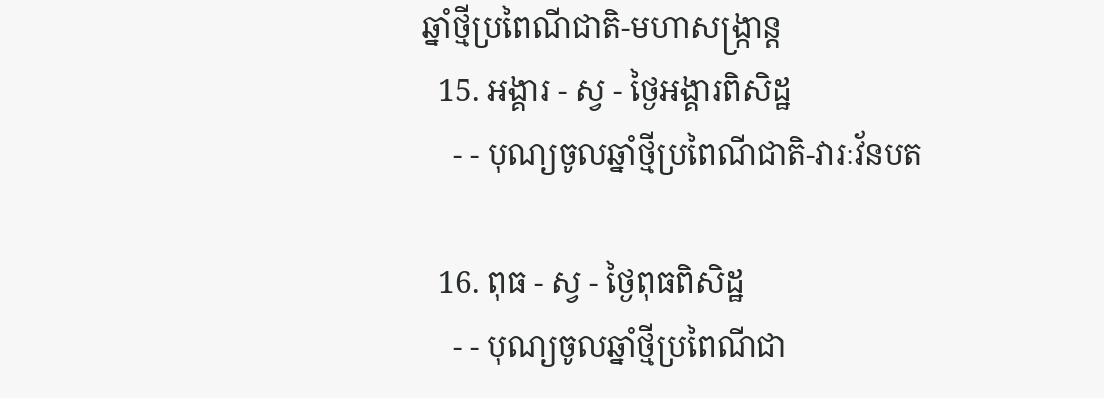ឆ្នាំថ្មីប្រពៃណីជាតិ-មហាសង្រ្កាន្ដ
  15. អង្គារ - ស្វ - ថ្ងៃអង្គារពិសិដ្ឋ
    - - បុណ្យចូលឆ្នាំថ្មីប្រពៃណីជាតិ-វារៈវ័នបត

  16. ពុធ - ស្វ - ថ្ងៃពុធពិសិដ្ឋ
    - - បុណ្យចូលឆ្នាំថ្មីប្រពៃណីជា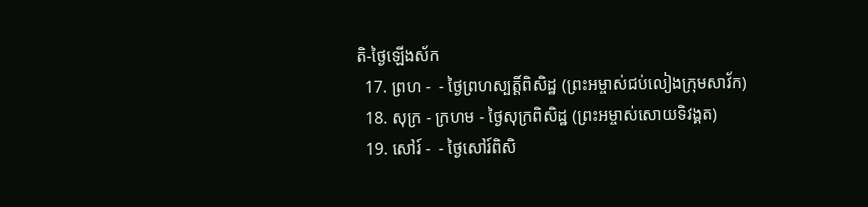តិ-ថ្ងៃឡើងស័ក
  17. ព្រហ -  - ថ្ងៃព្រហស្បត្ដិ៍ពិសិដ្ឋ (ព្រះអម្ចាស់ជប់លៀងក្រុមសាវ័ក)
  18. សុក្រ - ក្រហម - ថ្ងៃសុក្រពិសិដ្ឋ (ព្រះអម្ចាស់សោយទិវង្គត)
  19. សៅរ៍ -  - ថ្ងៃសៅរ៍ពិសិ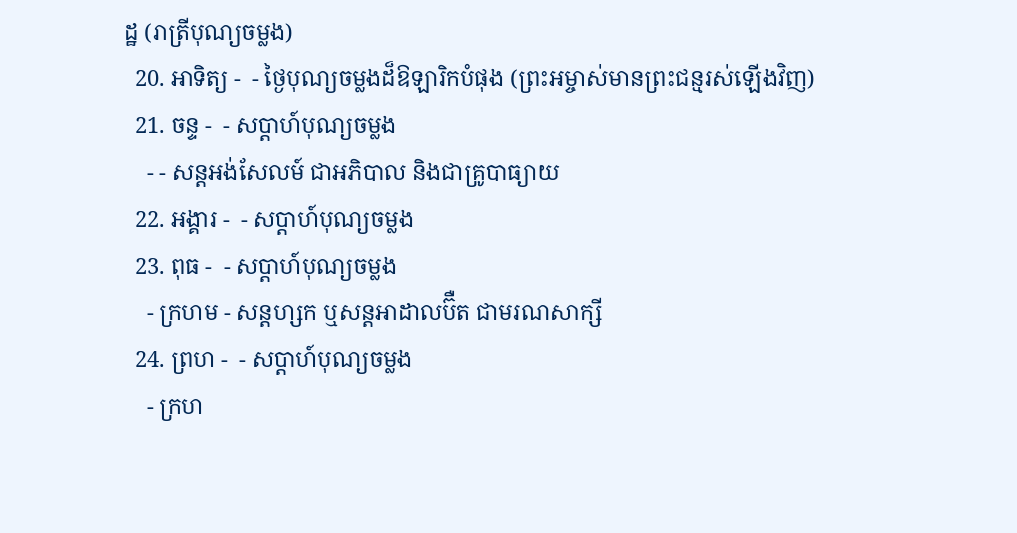ដ្ឋ (រាត្រីបុណ្យចម្លង)
  20. អាទិត្យ -  - ថ្ងៃបុណ្យចម្លងដ៏ឱឡារិកបំផុង (ព្រះអម្ចាស់មានព្រះជន្មរស់ឡើងវិញ)
  21. ចន្ទ -  - សប្ដាហ៍បុណ្យចម្លង
    - - សន្ដអង់សែលម៍ ជាអភិបាល និងជាគ្រូបាធ្យាយ
  22. អង្គារ -  - សប្ដាហ៍បុណ្យចម្លង
  23. ពុធ -  - សប្ដាហ៍បុណ្យចម្លង
    - ក្រហម - សន្ដហ្សក ឬសន្ដអាដាលប៊ឺត ជាមរណសាក្សី
  24. ព្រហ -  - សប្ដាហ៍បុណ្យចម្លង
    - ក្រហ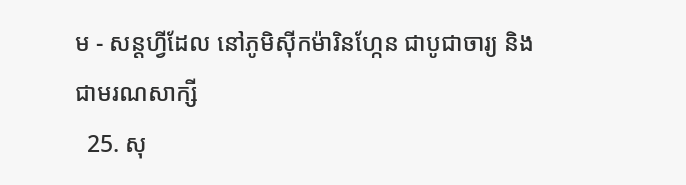ម - សន្ដហ្វីដែល នៅភូមិស៊ីកម៉ារិនហ្កែន ជាបូជាចារ្យ និងជាមរណសាក្សី
  25. សុ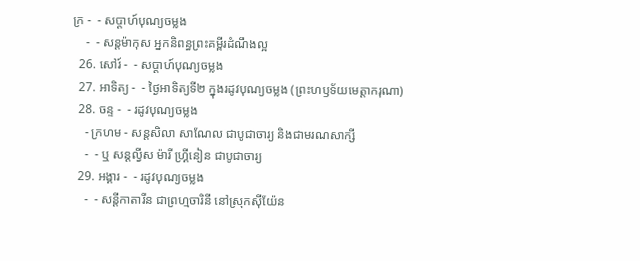ក្រ -  - សប្ដាហ៍បុណ្យចម្លង
    -  - សន្ដម៉ាកុស អ្នកនិពន្ធព្រះគម្ពីរដំណឹងល្អ
  26. សៅរ៍ -  - សប្ដាហ៍បុណ្យចម្លង
  27. អាទិត្យ -  - ថ្ងៃអាទិត្យទី២ ក្នុងរដូវបុណ្យចម្លង (ព្រះហឫទ័យមេត្ដាករុណា)
  28. ចន្ទ -  - រដូវបុណ្យចម្លង
    - ក្រហម - សន្ដសិលា សាណែល ជាបូជាចារ្យ និងជាមរណសាក្សី
    -  - ឬ សន្ដល្វីស ម៉ារី ហ្គ្រីនៀន ជាបូជាចារ្យ
  29. អង្គារ -  - រដូវបុណ្យចម្លង
    -  - សន្ដីកាតារីន ជាព្រហ្មចារិនី នៅស្រុកស៊ីយ៉ែន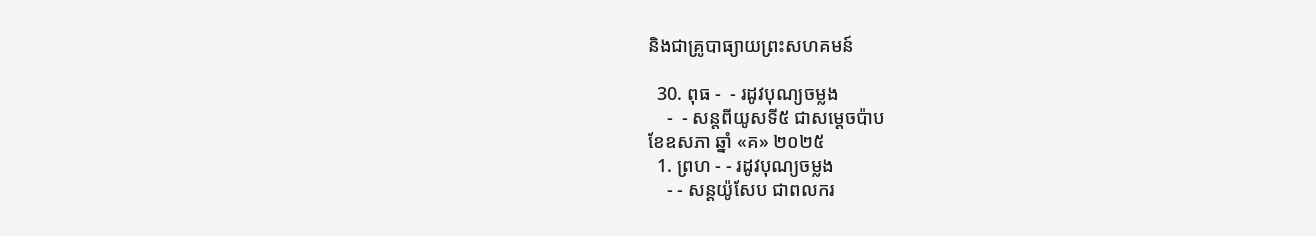និងជាគ្រូបាធ្យាយព្រះសហគមន៍

  30. ពុធ -  - រដូវបុណ្យចម្លង
    -  - សន្ដពីយូសទី៥ ជាសម្ដេចប៉ាប
ខែឧសភា ឆ្នាំ «គ» ២០២៥
  1. ព្រហ - - រដូវបុណ្យចម្លង
    - - សន្ដយ៉ូសែប ជាពលករ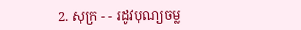2. សុក្រ - - រដូវបុណ្យចម្ល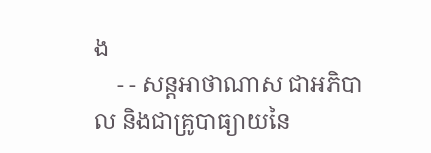ង
    - - សន្ដអាថាណាស ជាអភិបាល និងជាគ្រូបាធ្យាយនៃ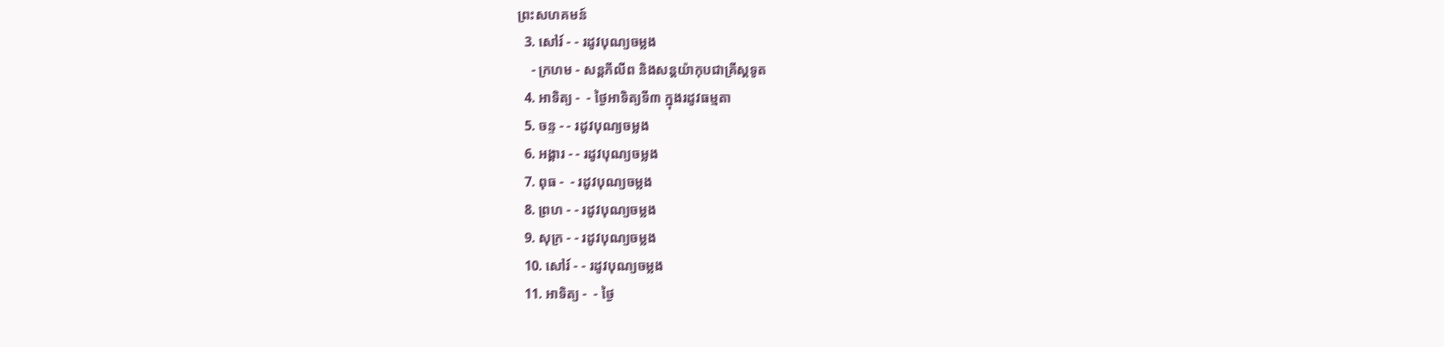ព្រះសហគមន៍
  3. សៅរ៍ - - រដូវបុណ្យចម្លង
    - ក្រហម - សន្ដភីលីព និងសន្ដយ៉ាកុបជាគ្រីស្ដទូត
  4. អាទិត្យ -  - ថ្ងៃអាទិត្យទី៣ ក្នុងរដូវធម្មតា
  5. ចន្ទ - - រដូវបុណ្យចម្លង
  6. អង្គារ - - រដូវបុណ្យចម្លង
  7. ពុធ -  - រដូវបុណ្យចម្លង
  8. ព្រហ - - រដូវបុណ្យចម្លង
  9. សុក្រ - - រដូវបុណ្យចម្លង
  10. សៅរ៍ - - រដូវបុណ្យចម្លង
  11. អាទិត្យ -  - ថ្ងៃ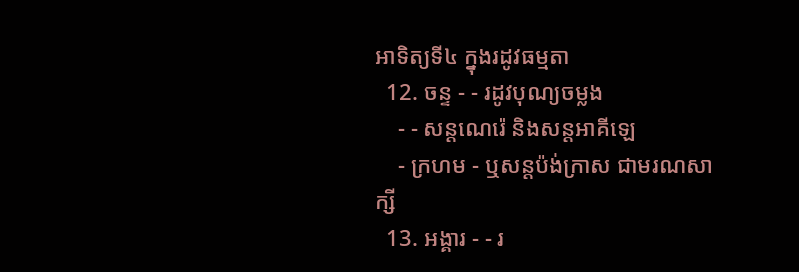អាទិត្យទី៤ ក្នុងរដូវធម្មតា
  12. ចន្ទ - - រដូវបុណ្យចម្លង
    - - សន្ដណេរ៉េ និងសន្ដអាគីឡេ
    - ក្រហម - ឬសន្ដប៉ង់ក្រាស ជាមរណសាក្សី
  13. អង្គារ - - រ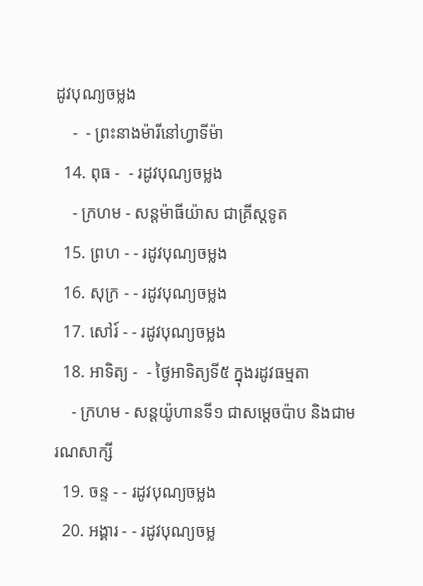ដូវបុណ្យចម្លង
    -  - ព្រះនាងម៉ារីនៅហ្វាទីម៉ា
  14. ពុធ -  - រដូវបុណ្យចម្លង
    - ក្រហម - សន្ដម៉ាធីយ៉ាស ជាគ្រីស្ដទូត
  15. ព្រហ - - រដូវបុណ្យចម្លង
  16. សុក្រ - - រដូវបុណ្យចម្លង
  17. សៅរ៍ - - រដូវបុណ្យចម្លង
  18. អាទិត្យ -  - ថ្ងៃអាទិត្យទី៥ ក្នុងរដូវធម្មតា
    - ក្រហម - សន្ដយ៉ូហានទី១ ជាសម្ដេចប៉ាប និងជាមរណសាក្សី
  19. ចន្ទ - - រដូវបុណ្យចម្លង
  20. អង្គារ - - រដូវបុណ្យចម្ល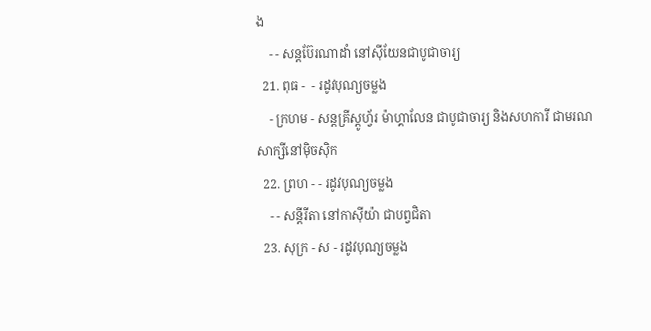ង
    - - សន្ដប៊ែរណាដាំ នៅស៊ីយែនជាបូជាចារ្យ
  21. ពុធ -  - រដូវបុណ្យចម្លង
    - ក្រហម - សន្ដគ្រីស្ដូហ្វ័រ ម៉ាហ្គាលែន ជាបូជាចារ្យ និងសហការី ជាមរណសាក្សីនៅម៉ិចស៊ិក
  22. ព្រហ - - រដូវបុណ្យចម្លង
    - - សន្ដីរីតា នៅកាស៊ីយ៉ា ជាបព្វជិតា
  23. សុក្រ - ស - រដូវបុណ្យចម្លង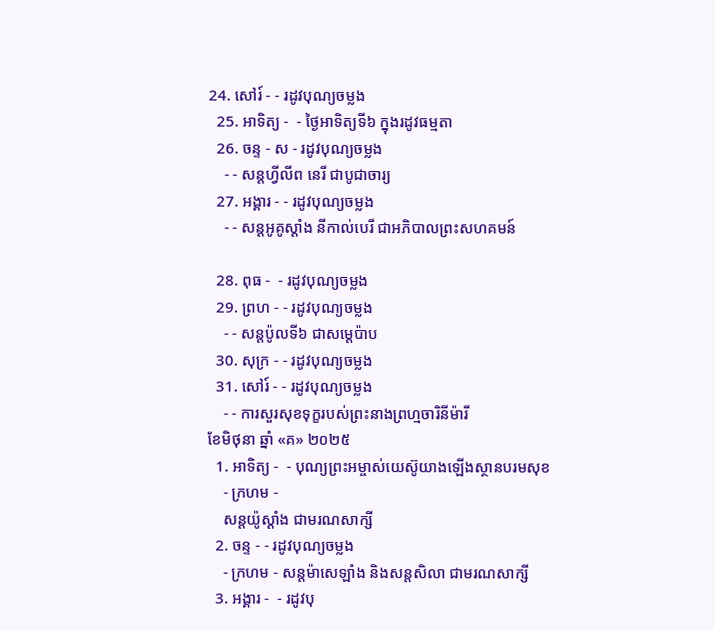24. សៅរ៍ - - រដូវបុណ្យចម្លង
  25. អាទិត្យ -  - ថ្ងៃអាទិត្យទី៦ ក្នុងរដូវធម្មតា
  26. ចន្ទ - ស - រដូវបុណ្យចម្លង
    - - សន្ដហ្វីលីព នេរី ជាបូជាចារ្យ
  27. អង្គារ - - រដូវបុណ្យចម្លង
    - - សន្ដអូគូស្ដាំង នីកាល់បេរី ជាអភិបាលព្រះសហគមន៍

  28. ពុធ -  - រដូវបុណ្យចម្លង
  29. ព្រហ - - រដូវបុណ្យចម្លង
    - - សន្ដប៉ូលទី៦ ជាសម្ដេប៉ាប
  30. សុក្រ - - រដូវបុណ្យចម្លង
  31. សៅរ៍ - - រដូវបុណ្យចម្លង
    - - ការសួរសុខទុក្ខរបស់ព្រះនាងព្រហ្មចារិនីម៉ារី
ខែមិថុនា ឆ្នាំ «គ» ២០២៥
  1. អាទិត្យ -  - បុណ្យព្រះអម្ចាស់យេស៊ូយាងឡើងស្ថានបរមសុខ
    - ក្រហម -
    សន្ដយ៉ូស្ដាំង ជាមរណសាក្សី
  2. ចន្ទ - - រដូវបុណ្យចម្លង
    - ក្រហម - សន្ដម៉ាសេឡាំង និងសន្ដសិលា ជាមរណសាក្សី
  3. អង្គារ -  - រដូវបុ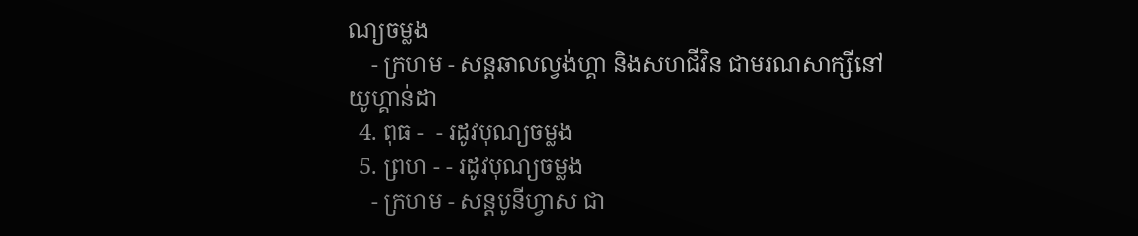ណ្យចម្លង
    - ក្រហម - សន្ដឆាលល្វង់ហ្គា និងសហជីវិន ជាមរណសាក្សីនៅយូហ្គាន់ដា
  4. ពុធ -  - រដូវបុណ្យចម្លង
  5. ព្រហ - - រដូវបុណ្យចម្លង
    - ក្រហម - សន្ដបូនីហ្វាស ជា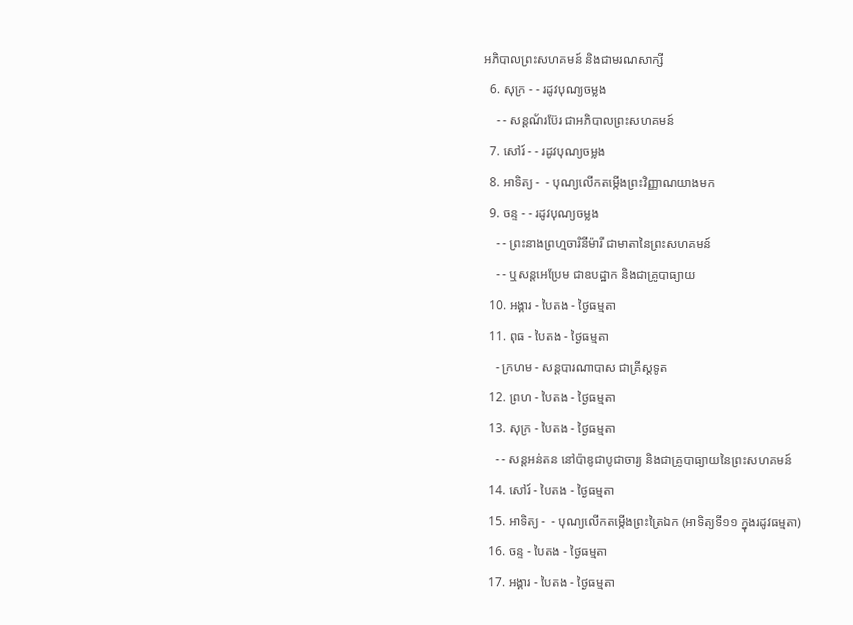អភិបាលព្រះសហគមន៍ និងជាមរណសាក្សី
  6. សុក្រ - - រដូវបុណ្យចម្លង
    - - សន្ដណ័រប៊ែរ ជាអភិបាលព្រះសហគមន៍
  7. សៅរ៍ - - រដូវបុណ្យចម្លង
  8. អាទិត្យ -  - បុណ្យលើកតម្កើងព្រះវិញ្ញាណយាងមក
  9. ចន្ទ - - រដូវបុណ្យចម្លង
    - - ព្រះនាងព្រហ្មចារិនីម៉ារី ជាមាតានៃព្រះសហគមន៍
    - - ឬសន្ដអេប្រែម ជាឧបដ្ឋាក និងជាគ្រូបាធ្យាយ
  10. អង្គារ - បៃតង - ថ្ងៃធម្មតា
  11. ពុធ - បៃតង - ថ្ងៃធម្មតា
    - ក្រហម - សន្ដបារណាបាស ជាគ្រីស្ដទូត
  12. ព្រហ - បៃតង - ថ្ងៃធម្មតា
  13. សុក្រ - បៃតង - ថ្ងៃធម្មតា
    - - សន្ដអន់តន នៅប៉ាឌូជាបូជាចារ្យ និងជាគ្រូបាធ្យាយនៃព្រះសហគមន៍
  14. សៅរ៍ - បៃតង - ថ្ងៃធម្មតា
  15. អាទិត្យ -  - បុណ្យលើកតម្កើងព្រះត្រៃឯក (អាទិត្យទី១១ ក្នុងរដូវធម្មតា)
  16. ចន្ទ - បៃតង - ថ្ងៃធម្មតា
  17. អង្គារ - បៃតង - ថ្ងៃធម្មតា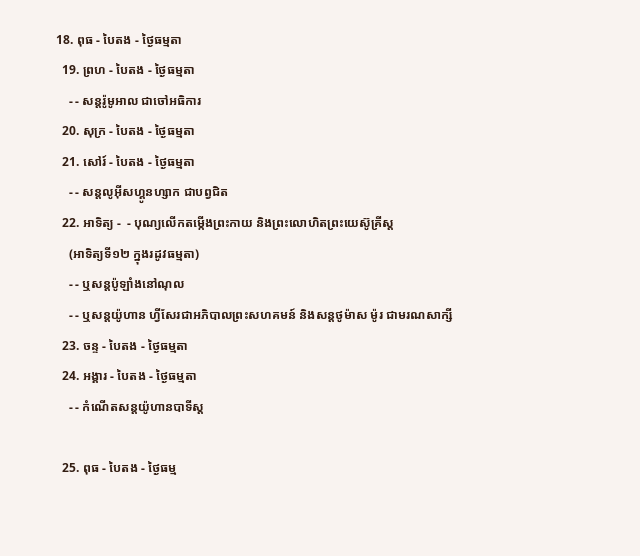18. ពុធ - បៃតង - ថ្ងៃធម្មតា
  19. ព្រហ - បៃតង - ថ្ងៃធម្មតា
    - - សន្ដរ៉ូមូអាល ជាចៅអធិការ
  20. សុក្រ - បៃតង - ថ្ងៃធម្មតា
  21. សៅរ៍ - បៃតង - ថ្ងៃធម្មតា
    - - សន្ដលូអ៊ីសហ្គូនហ្សាក ជាបព្វជិត
  22. អាទិត្យ -  - បុណ្យលើកតម្កើងព្រះកាយ និងព្រះលោហិតព្រះយេស៊ូគ្រីស្ដ
    (អាទិត្យទី១២ ក្នុងរដូវធម្មតា)
    - - ឬសន្ដប៉ូឡាំងនៅណុល
    - - ឬសន្ដយ៉ូហាន ហ្វីសែរជាអភិបាលព្រះសហគមន៍ និងសន្ដថូម៉ាស ម៉ូរ ជាមរណសាក្សី
  23. ចន្ទ - បៃតង - ថ្ងៃធម្មតា
  24. អង្គារ - បៃតង - ថ្ងៃធម្មតា
    - - កំណើតសន្ដយ៉ូហានបាទីស្ដ

  25. ពុធ - បៃតង - ថ្ងៃធម្ម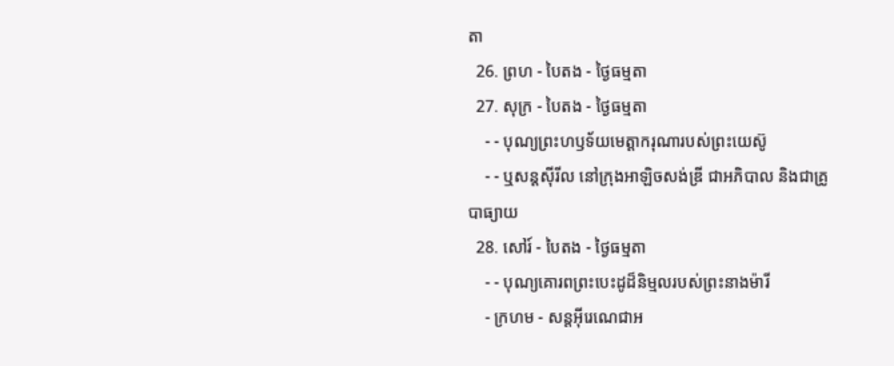តា
  26. ព្រហ - បៃតង - ថ្ងៃធម្មតា
  27. សុក្រ - បៃតង - ថ្ងៃធម្មតា
    - - បុណ្យព្រះហឫទ័យមេត្ដាករុណារបស់ព្រះយេស៊ូ
    - - ឬសន្ដស៊ីរីល នៅក្រុងអាឡិចសង់ឌ្រី ជាអភិបាល និងជាគ្រូបាធ្យាយ
  28. សៅរ៍ - បៃតង - ថ្ងៃធម្មតា
    - - បុណ្យគោរពព្រះបេះដូដ៏និម្មលរបស់ព្រះនាងម៉ារី
    - ក្រហម - សន្ដអ៊ីរេណេជាអ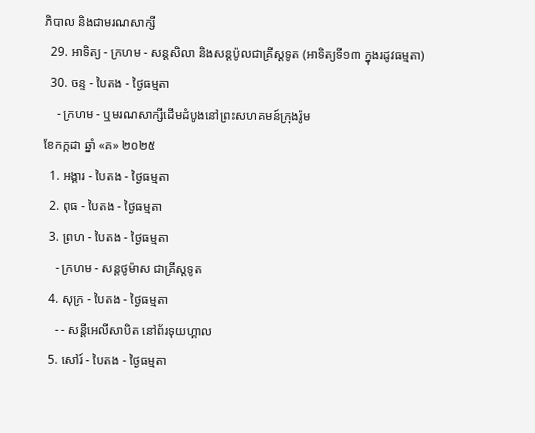ភិបាល និងជាមរណសាក្សី
  29. អាទិត្យ - ក្រហម - សន្ដសិលា និងសន្ដប៉ូលជាគ្រីស្ដទូត (អាទិត្យទី១៣ ក្នុងរដូវធម្មតា)
  30. ចន្ទ - បៃតង - ថ្ងៃធម្មតា
    - ក្រហម - ឬមរណសាក្សីដើមដំបូងនៅព្រះសហគមន៍ក្រុងរ៉ូម
ខែកក្កដា ឆ្នាំ «គ» ២០២៥
  1. អង្គារ - បៃតង - ថ្ងៃធម្មតា
  2. ពុធ - បៃតង - ថ្ងៃធម្មតា
  3. ព្រហ - បៃតង - ថ្ងៃធម្មតា
    - ក្រហម - សន្ដថូម៉ាស ជាគ្រីស្ដទូត
  4. សុក្រ - បៃតង - ថ្ងៃធម្មតា
    - - សន្ដីអេលីសាបិត នៅព័រទុយហ្គាល
  5. សៅរ៍ - បៃតង - ថ្ងៃធម្មតា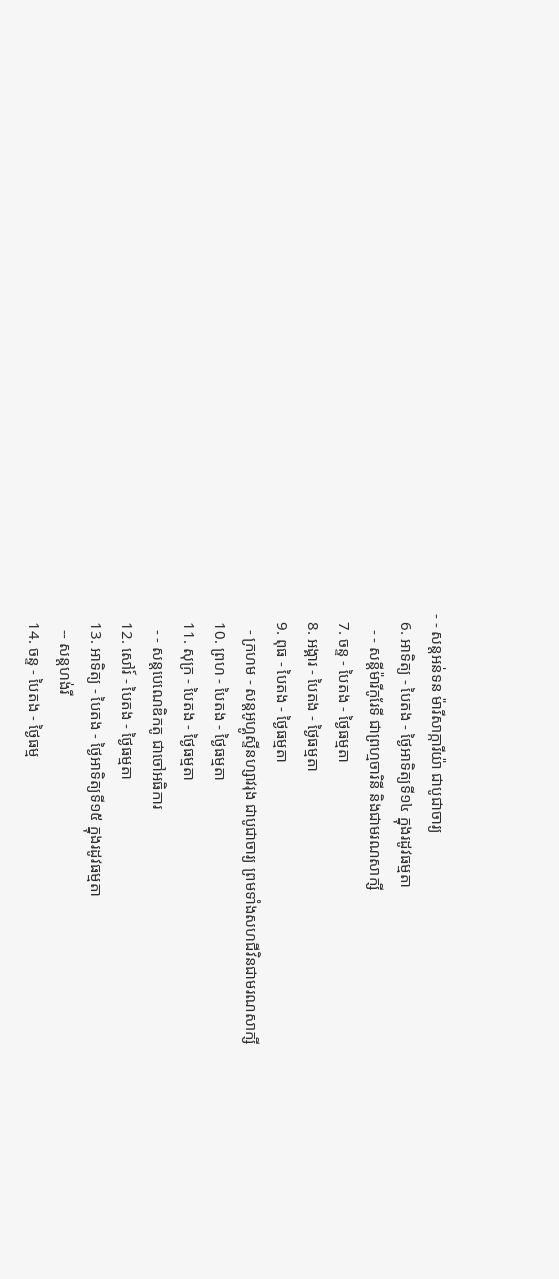- - សន្ដអន់ទន ម៉ារីសាក្ការីយ៉ា ជាបូជាចារ្យ
  6. អាទិត្យ - បៃតង - ថ្ងៃអាទិត្យទី១៤ ក្នុងរដូវធម្មតា
    - - សន្ដីម៉ារីកូរែទី ជាព្រហ្មចារិនី និងជាមរណសាក្សី
  7. ចន្ទ - បៃតង - ថ្ងៃធម្មតា
  8. អង្គារ - បៃតង - ថ្ងៃធម្មតា
  9. ពុធ - បៃតង - ថ្ងៃធម្មតា
    - ក្រហម - សន្ដអូហ្គូស្ទីនហ្សាវរុង ជាបូជាចារ្យ ព្រមទាំងសហជីវិនជាមរណសាក្សី
  10. ព្រហ - បៃតង - ថ្ងៃធម្មតា
  11. សុក្រ - បៃតង - ថ្ងៃធម្មតា
    - - សន្ដបេណេឌិកតូ ជាចៅអធិការ
  12. សៅរ៍ - បៃតង - ថ្ងៃធម្មតា
  13. អាទិត្យ - បៃតង - ថ្ងៃអាទិត្យទី១៥ ក្នុងរដូវធម្មតា
    -- សន្ដហង់រី
  14. ចន្ទ - បៃតង - ថ្ងៃធម្ម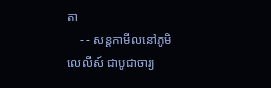តា
    - - សន្ដកាមីលនៅភូមិលេលីស៍ ជាបូជាចារ្យ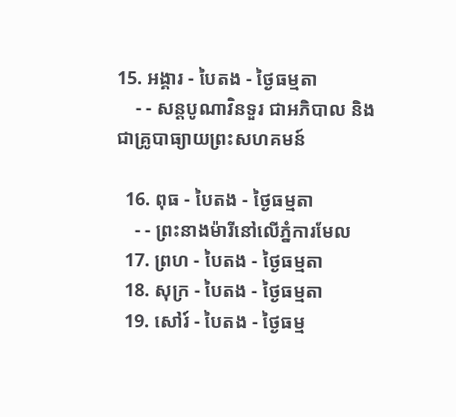15. អង្គារ - បៃតង - ថ្ងៃធម្មតា
    - - សន្ដបូណាវិនទួរ ជាអភិបាល និងជាគ្រូបាធ្យាយព្រះសហគមន៍

  16. ពុធ - បៃតង - ថ្ងៃធម្មតា
    - - ព្រះនាងម៉ារីនៅលើភ្នំការមែល
  17. ព្រហ - បៃតង - ថ្ងៃធម្មតា
  18. សុក្រ - បៃតង - ថ្ងៃធម្មតា
  19. សៅរ៍ - បៃតង - ថ្ងៃធម្ម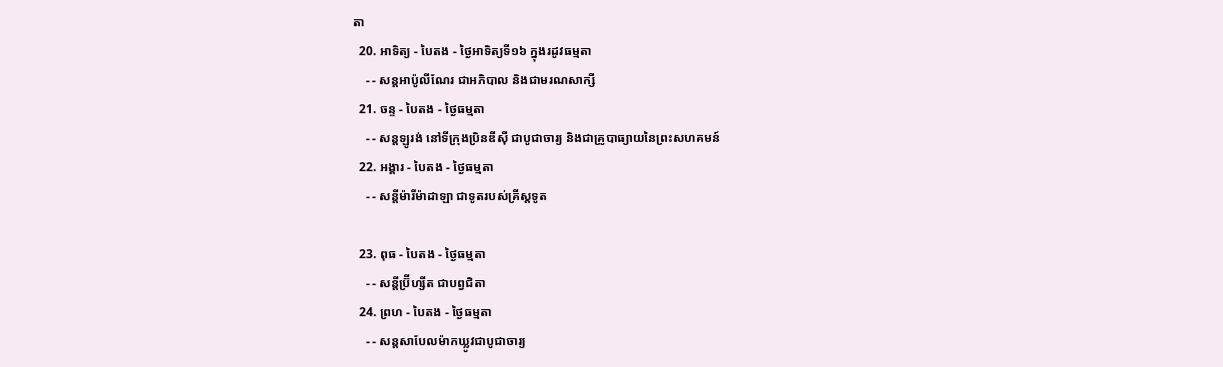តា
  20. អាទិត្យ - បៃតង - ថ្ងៃអាទិត្យទី១៦ ក្នុងរដូវធម្មតា
    - - សន្ដអាប៉ូលីណែរ ជាអភិបាល និងជាមរណសាក្សី
  21. ចន្ទ - បៃតង - ថ្ងៃធម្មតា
    - - សន្ដឡូរង់ នៅទីក្រុងប្រិនឌីស៊ី ជាបូជាចារ្យ និងជាគ្រូបាធ្យាយនៃព្រះសហគមន៍
  22. អង្គារ - បៃតង - ថ្ងៃធម្មតា
    - - សន្ដីម៉ារីម៉ាដាឡា ជាទូតរបស់គ្រីស្ដទូត

  23. ពុធ - បៃតង - ថ្ងៃធម្មតា
    - - សន្ដីប្រ៊ីហ្សីត ជាបព្វជិតា
  24. ព្រហ - បៃតង - ថ្ងៃធម្មតា
    - - សន្ដសាបែលម៉ាកឃ្លូវជាបូជាចារ្យ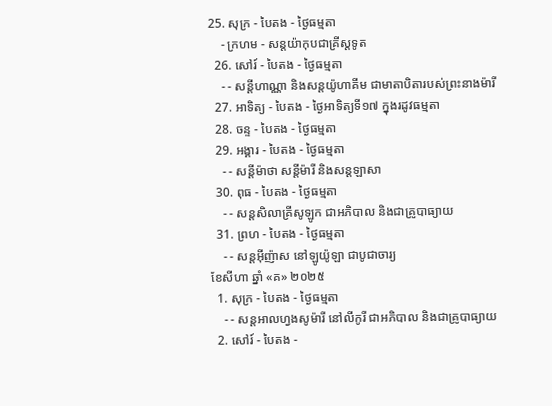25. សុក្រ - បៃតង - ថ្ងៃធម្មតា
    - ក្រហម - សន្ដយ៉ាកុបជាគ្រីស្ដទូត
  26. សៅរ៍ - បៃតង - ថ្ងៃធម្មតា
    - - សន្ដីហាណ្ណា និងសន្ដយ៉ូហាគីម ជាមាតាបិតារបស់ព្រះនាងម៉ារី
  27. អាទិត្យ - បៃតង - ថ្ងៃអាទិត្យទី១៧ ក្នុងរដូវធម្មតា
  28. ចន្ទ - បៃតង - ថ្ងៃធម្មតា
  29. អង្គារ - បៃតង - ថ្ងៃធម្មតា
    - - សន្ដីម៉ាថា សន្ដីម៉ារី និងសន្ដឡាសា
  30. ពុធ - បៃតង - ថ្ងៃធម្មតា
    - - សន្ដសិលាគ្រីសូឡូក ជាអភិបាល និងជាគ្រូបាធ្យាយ
  31. ព្រហ - បៃតង - ថ្ងៃធម្មតា
    - - សន្ដអ៊ីញ៉ាស នៅឡូយ៉ូឡា ជាបូជាចារ្យ
ខែសីហា ឆ្នាំ «គ» ២០២៥
  1. សុក្រ - បៃតង - ថ្ងៃធម្មតា
    - - សន្ដអាលហ្វងសូម៉ារី នៅលីកូរី ជាអភិបាល និងជាគ្រូបាធ្យាយ
  2. សៅរ៍ - បៃតង -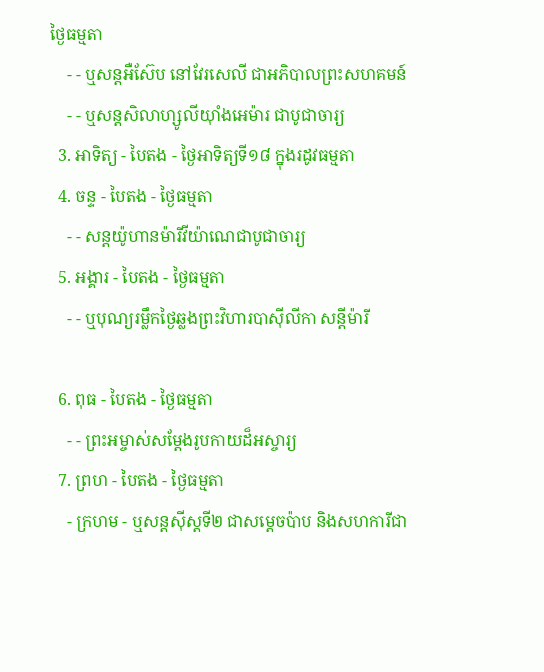ថ្ងៃធម្មតា
    - - ឬសន្ដអឺស៊ែប នៅវែរសេលី ជាអភិបាលព្រះសហគមន៍
    - - ឬសន្ដសិលាហ្សូលីយ៉ាំងអេម៉ារ ជាបូជាចារ្យ
  3. អាទិត្យ - បៃតង - ថ្ងៃអាទិត្យទី១៨ ក្នុងរដូវធម្មតា
  4. ចន្ទ - បៃតង - ថ្ងៃធម្មតា
    - - សន្ដយ៉ូហានម៉ារីវីយ៉ាណេជាបូជាចារ្យ
  5. អង្គារ - បៃតង - ថ្ងៃធម្មតា
    - - ឬបុណ្យរម្លឹកថ្ងៃឆ្លងព្រះវិហារបាស៊ីលីកា សន្ដីម៉ារី

  6. ពុធ - បៃតង - ថ្ងៃធម្មតា
    - - ព្រះអម្ចាស់សម្ដែងរូបកាយដ៏អស្ចារ្យ
  7. ព្រហ - បៃតង - ថ្ងៃធម្មតា
    - ក្រហម - ឬសន្ដស៊ីស្ដទី២ ជាសម្ដេចប៉ាប និងសហការីជា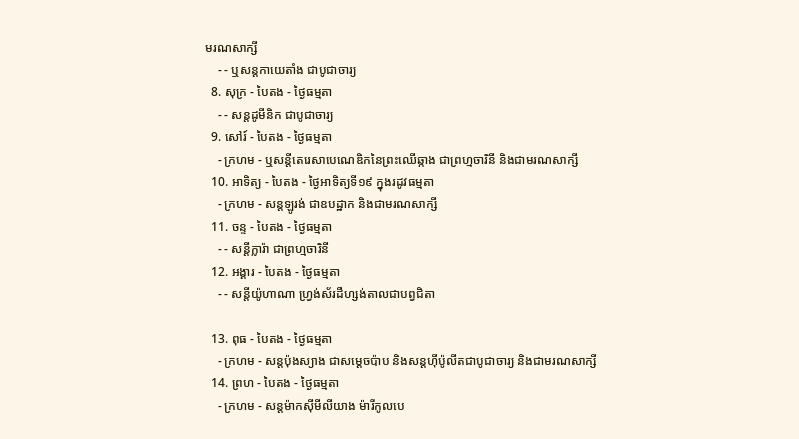មរណសាក្សី
    - - ឬសន្ដកាយេតាំង ជាបូជាចារ្យ
  8. សុក្រ - បៃតង - ថ្ងៃធម្មតា
    - - សន្ដដូមីនិក ជាបូជាចារ្យ
  9. សៅរ៍ - បៃតង - ថ្ងៃធម្មតា
    - ក្រហម - ឬសន្ដីតេរេសាបេណេឌិកនៃព្រះឈើឆ្កាង ជាព្រហ្មចារិនី និងជាមរណសាក្សី
  10. អាទិត្យ - បៃតង - ថ្ងៃអាទិត្យទី១៩ ក្នុងរដូវធម្មតា
    - ក្រហម - សន្ដឡូរង់ ជាឧបដ្ឋាក និងជាមរណសាក្សី
  11. ចន្ទ - បៃតង - ថ្ងៃធម្មតា
    - - សន្ដីក្លារ៉ា ជាព្រហ្មចារិនី
  12. អង្គារ - បៃតង - ថ្ងៃធម្មតា
    - - សន្ដីយ៉ូហាណា ហ្វ្រង់ស័រដឺហ្សង់តាលជាបព្វជិតា

  13. ពុធ - បៃតង - ថ្ងៃធម្មតា
    - ក្រហម - សន្ដប៉ុងស្យាង ជាសម្ដេចប៉ាប និងសន្ដហ៊ីប៉ូលីតជាបូជាចារ្យ និងជាមរណសាក្សី
  14. ព្រហ - បៃតង - ថ្ងៃធម្មតា
    - ក្រហម - សន្ដម៉ាកស៊ីមីលីយាង ម៉ារីកូលបេ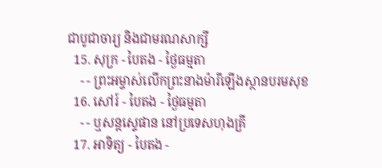ជាបូជាចារ្យ និងជាមរណសាក្សី
  15. សុក្រ - បៃតង - ថ្ងៃធម្មតា
    - - ព្រះអម្ចាស់លើកព្រះនាងម៉ារីឡើងស្ថានបរមសុខ
  16. សៅរ៍ - បៃតង - ថ្ងៃធម្មតា
    - - ឬសន្ដស្ទេផាន នៅប្រទេសហុងគ្រី
  17. អាទិត្យ - បៃតង -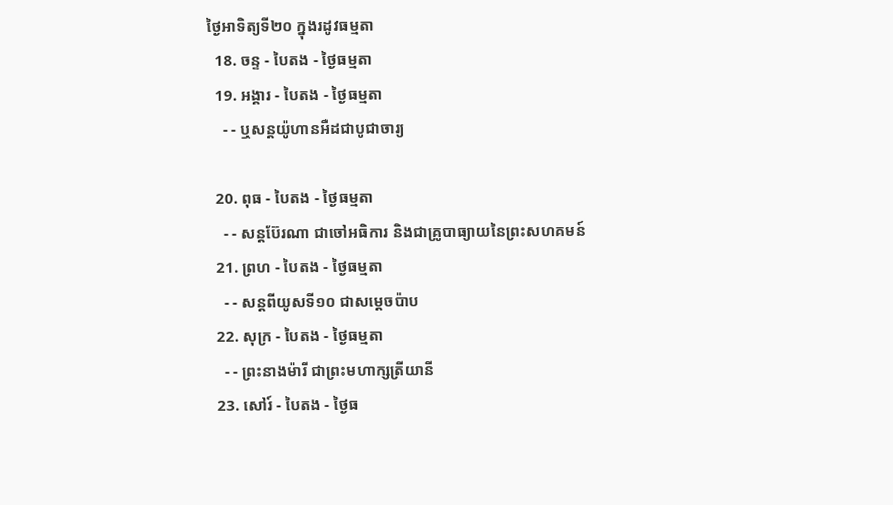ថ្ងៃអាទិត្យទី២០ ក្នុងរដូវធម្មតា
  18. ចន្ទ - បៃតង - ថ្ងៃធម្មតា
  19. អង្គារ - បៃតង - ថ្ងៃធម្មតា
    - - ឬសន្ដយ៉ូហានអឺដជាបូជាចារ្យ

  20. ពុធ - បៃតង - ថ្ងៃធម្មតា
    - - សន្ដប៊ែរណា ជាចៅអធិការ និងជាគ្រូបាធ្យាយនៃព្រះសហគមន៍
  21. ព្រហ - បៃតង - ថ្ងៃធម្មតា
    - - សន្ដពីយូសទី១០ ជាសម្ដេចប៉ាប
  22. សុក្រ - បៃតង - ថ្ងៃធម្មតា
    - - ព្រះនាងម៉ារី ជាព្រះមហាក្សត្រីយានី
  23. សៅរ៍ - បៃតង - ថ្ងៃធ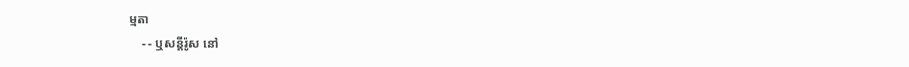ម្មតា
    - - ឬសន្ដីរ៉ូស នៅ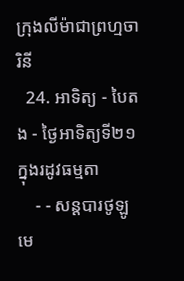ក្រុងលីម៉ាជាព្រហ្មចារិនី
  24. អាទិត្យ - បៃតង - ថ្ងៃអាទិត្យទី២១ ក្នុងរដូវធម្មតា
    - - សន្ដបារថូឡូមេ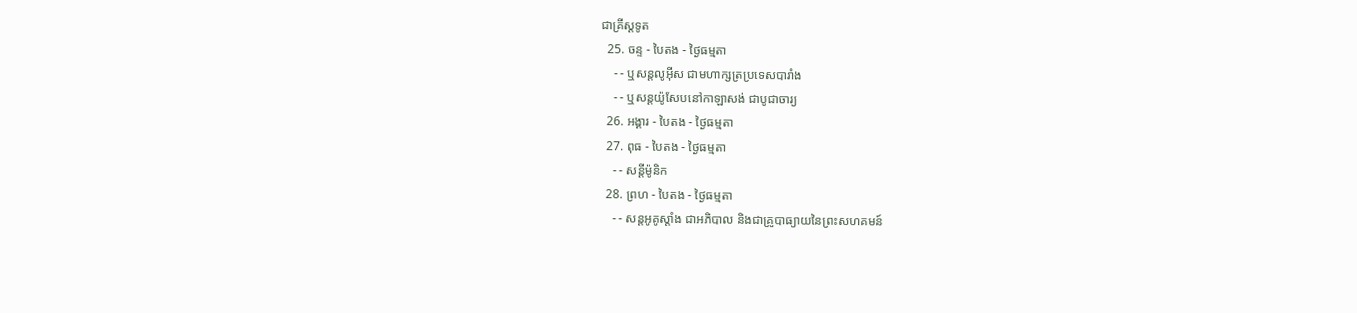ជាគ្រីស្ដទូត
  25. ចន្ទ - បៃតង - ថ្ងៃធម្មតា
    - - ឬសន្ដលូអ៊ីស ជាមហាក្សត្រប្រទេសបារាំង
    - - ឬសន្ដយ៉ូសែបនៅកាឡាសង់ ជាបូជាចារ្យ
  26. អង្គារ - បៃតង - ថ្ងៃធម្មតា
  27. ពុធ - បៃតង - ថ្ងៃធម្មតា
    - - សន្ដីម៉ូនិក
  28. ព្រហ - បៃតង - ថ្ងៃធម្មតា
    - - សន្ដអូគូស្ដាំង ជាអភិបាល និងជាគ្រូបាធ្យាយនៃព្រះសហគមន៍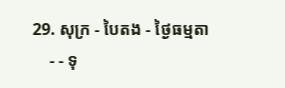29. សុក្រ - បៃតង - ថ្ងៃធម្មតា
    - - ទុ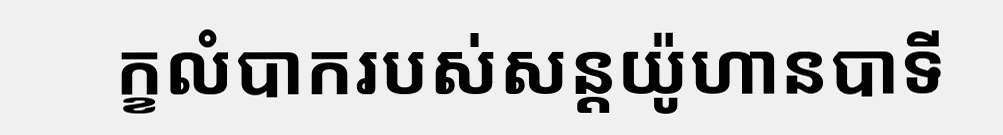ក្ខលំបាករបស់សន្ដយ៉ូហានបាទី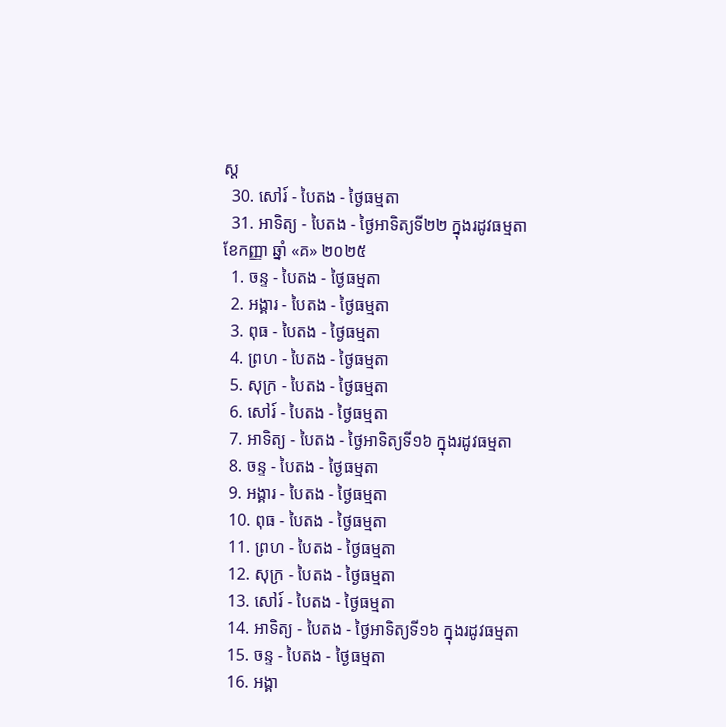ស្ដ
  30. សៅរ៍ - បៃតង - ថ្ងៃធម្មតា
  31. អាទិត្យ - បៃតង - ថ្ងៃអាទិត្យទី២២ ក្នុងរដូវធម្មតា
ខែកញ្ញា ឆ្នាំ «គ» ២០២៥
  1. ចន្ទ - បៃតង - ថ្ងៃធម្មតា
  2. អង្គារ - បៃតង - ថ្ងៃធម្មតា
  3. ពុធ - បៃតង - ថ្ងៃធម្មតា
  4. ព្រហ - បៃតង - ថ្ងៃធម្មតា
  5. សុក្រ - បៃតង - ថ្ងៃធម្មតា
  6. សៅរ៍ - បៃតង - ថ្ងៃធម្មតា
  7. អាទិត្យ - បៃតង - ថ្ងៃអាទិត្យទី១៦ ក្នុងរដូវធម្មតា
  8. ចន្ទ - បៃតង - ថ្ងៃធម្មតា
  9. អង្គារ - បៃតង - ថ្ងៃធម្មតា
  10. ពុធ - បៃតង - ថ្ងៃធម្មតា
  11. ព្រហ - បៃតង - ថ្ងៃធម្មតា
  12. សុក្រ - បៃតង - ថ្ងៃធម្មតា
  13. សៅរ៍ - បៃតង - ថ្ងៃធម្មតា
  14. អាទិត្យ - បៃតង - ថ្ងៃអាទិត្យទី១៦ ក្នុងរដូវធម្មតា
  15. ចន្ទ - បៃតង - ថ្ងៃធម្មតា
  16. អង្គា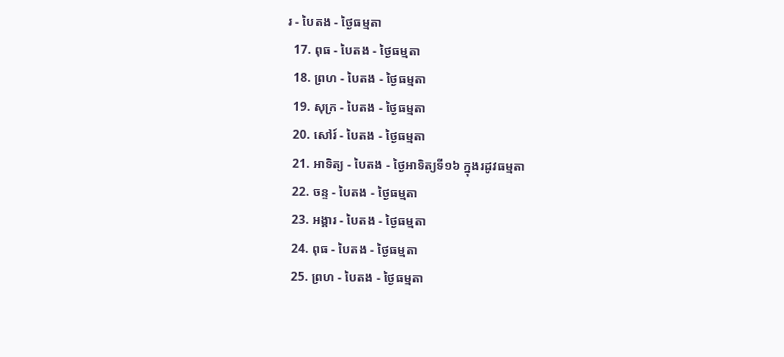រ - បៃតង - ថ្ងៃធម្មតា
  17. ពុធ - បៃតង - ថ្ងៃធម្មតា
  18. ព្រហ - បៃតង - ថ្ងៃធម្មតា
  19. សុក្រ - បៃតង - ថ្ងៃធម្មតា
  20. សៅរ៍ - បៃតង - ថ្ងៃធម្មតា
  21. អាទិត្យ - បៃតង - ថ្ងៃអាទិត្យទី១៦ ក្នុងរដូវធម្មតា
  22. ចន្ទ - បៃតង - ថ្ងៃធម្មតា
  23. អង្គារ - បៃតង - ថ្ងៃធម្មតា
  24. ពុធ - បៃតង - ថ្ងៃធម្មតា
  25. ព្រហ - បៃតង - ថ្ងៃធម្មតា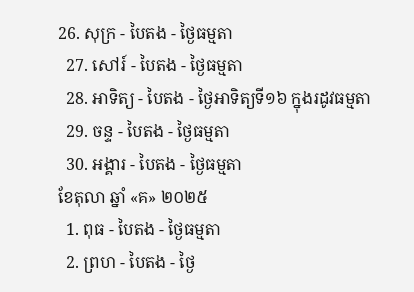26. សុក្រ - បៃតង - ថ្ងៃធម្មតា
  27. សៅរ៍ - បៃតង - ថ្ងៃធម្មតា
  28. អាទិត្យ - បៃតង - ថ្ងៃអាទិត្យទី១៦ ក្នុងរដូវធម្មតា
  29. ចន្ទ - បៃតង - ថ្ងៃធម្មតា
  30. អង្គារ - បៃតង - ថ្ងៃធម្មតា
ខែតុលា ឆ្នាំ «គ» ២០២៥
  1. ពុធ - បៃតង - ថ្ងៃធម្មតា
  2. ព្រហ - បៃតង - ថ្ងៃ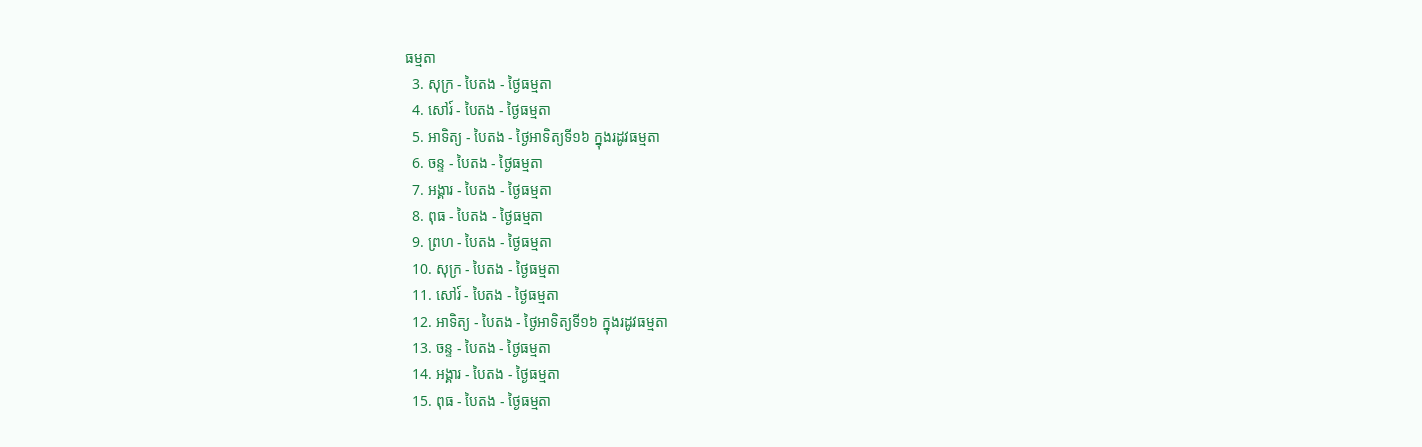ធម្មតា
  3. សុក្រ - បៃតង - ថ្ងៃធម្មតា
  4. សៅរ៍ - បៃតង - ថ្ងៃធម្មតា
  5. អាទិត្យ - បៃតង - ថ្ងៃអាទិត្យទី១៦ ក្នុងរដូវធម្មតា
  6. ចន្ទ - បៃតង - ថ្ងៃធម្មតា
  7. អង្គារ - បៃតង - ថ្ងៃធម្មតា
  8. ពុធ - បៃតង - ថ្ងៃធម្មតា
  9. ព្រហ - បៃតង - ថ្ងៃធម្មតា
  10. សុក្រ - បៃតង - ថ្ងៃធម្មតា
  11. សៅរ៍ - បៃតង - ថ្ងៃធម្មតា
  12. អាទិត្យ - បៃតង - ថ្ងៃអាទិត្យទី១៦ ក្នុងរដូវធម្មតា
  13. ចន្ទ - បៃតង - ថ្ងៃធម្មតា
  14. អង្គារ - បៃតង - ថ្ងៃធម្មតា
  15. ពុធ - បៃតង - ថ្ងៃធម្មតា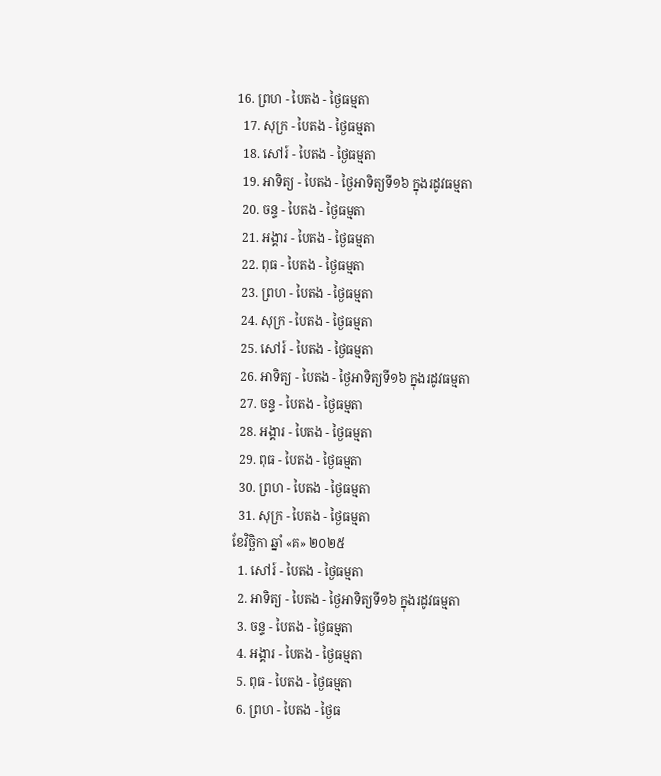16. ព្រហ - បៃតង - ថ្ងៃធម្មតា
  17. សុក្រ - បៃតង - ថ្ងៃធម្មតា
  18. សៅរ៍ - បៃតង - ថ្ងៃធម្មតា
  19. អាទិត្យ - បៃតង - ថ្ងៃអាទិត្យទី១៦ ក្នុងរដូវធម្មតា
  20. ចន្ទ - បៃតង - ថ្ងៃធម្មតា
  21. អង្គារ - បៃតង - ថ្ងៃធម្មតា
  22. ពុធ - បៃតង - ថ្ងៃធម្មតា
  23. ព្រហ - បៃតង - ថ្ងៃធម្មតា
  24. សុក្រ - បៃតង - ថ្ងៃធម្មតា
  25. សៅរ៍ - បៃតង - ថ្ងៃធម្មតា
  26. អាទិត្យ - បៃតង - ថ្ងៃអាទិត្យទី១៦ ក្នុងរដូវធម្មតា
  27. ចន្ទ - បៃតង - ថ្ងៃធម្មតា
  28. អង្គារ - បៃតង - ថ្ងៃធម្មតា
  29. ពុធ - បៃតង - ថ្ងៃធម្មតា
  30. ព្រហ - បៃតង - ថ្ងៃធម្មតា
  31. សុក្រ - បៃតង - ថ្ងៃធម្មតា
ខែវិច្ឆិកា ឆ្នាំ «គ» ២០២៥
  1. សៅរ៍ - បៃតង - ថ្ងៃធម្មតា
  2. អាទិត្យ - បៃតង - ថ្ងៃអាទិត្យទី១៦ ក្នុងរដូវធម្មតា
  3. ចន្ទ - បៃតង - ថ្ងៃធម្មតា
  4. អង្គារ - បៃតង - ថ្ងៃធម្មតា
  5. ពុធ - បៃតង - ថ្ងៃធម្មតា
  6. ព្រហ - បៃតង - ថ្ងៃធ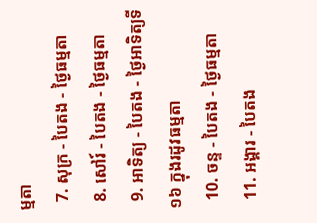ម្មតា
  7. សុក្រ - បៃតង - ថ្ងៃធម្មតា
  8. សៅរ៍ - បៃតង - ថ្ងៃធម្មតា
  9. អាទិត្យ - បៃតង - ថ្ងៃអាទិត្យទី១៦ ក្នុងរដូវធម្មតា
  10. ចន្ទ - បៃតង - ថ្ងៃធម្មតា
  11. អង្គារ - បៃតង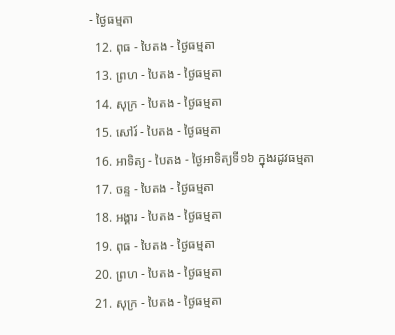- ថ្ងៃធម្មតា
  12. ពុធ - បៃតង - ថ្ងៃធម្មតា
  13. ព្រហ - បៃតង - ថ្ងៃធម្មតា
  14. សុក្រ - បៃតង - ថ្ងៃធម្មតា
  15. សៅរ៍ - បៃតង - ថ្ងៃធម្មតា
  16. អាទិត្យ - បៃតង - ថ្ងៃអាទិត្យទី១៦ ក្នុងរដូវធម្មតា
  17. ចន្ទ - បៃតង - ថ្ងៃធម្មតា
  18. អង្គារ - បៃតង - ថ្ងៃធម្មតា
  19. ពុធ - បៃតង - ថ្ងៃធម្មតា
  20. ព្រហ - បៃតង - ថ្ងៃធម្មតា
  21. សុក្រ - បៃតង - ថ្ងៃធម្មតា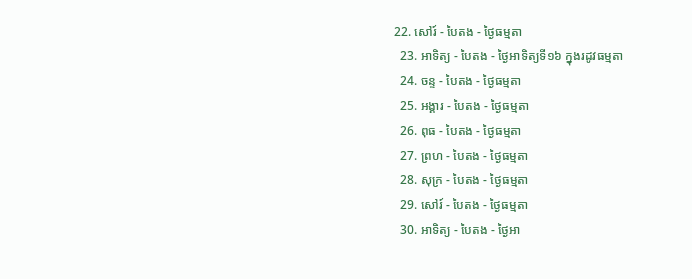22. សៅរ៍ - បៃតង - ថ្ងៃធម្មតា
  23. អាទិត្យ - បៃតង - ថ្ងៃអាទិត្យទី១៦ ក្នុងរដូវធម្មតា
  24. ចន្ទ - បៃតង - ថ្ងៃធម្មតា
  25. អង្គារ - បៃតង - ថ្ងៃធម្មតា
  26. ពុធ - បៃតង - ថ្ងៃធម្មតា
  27. ព្រហ - បៃតង - ថ្ងៃធម្មតា
  28. សុក្រ - បៃតង - ថ្ងៃធម្មតា
  29. សៅរ៍ - បៃតង - ថ្ងៃធម្មតា
  30. អាទិត្យ - បៃតង - ថ្ងៃអា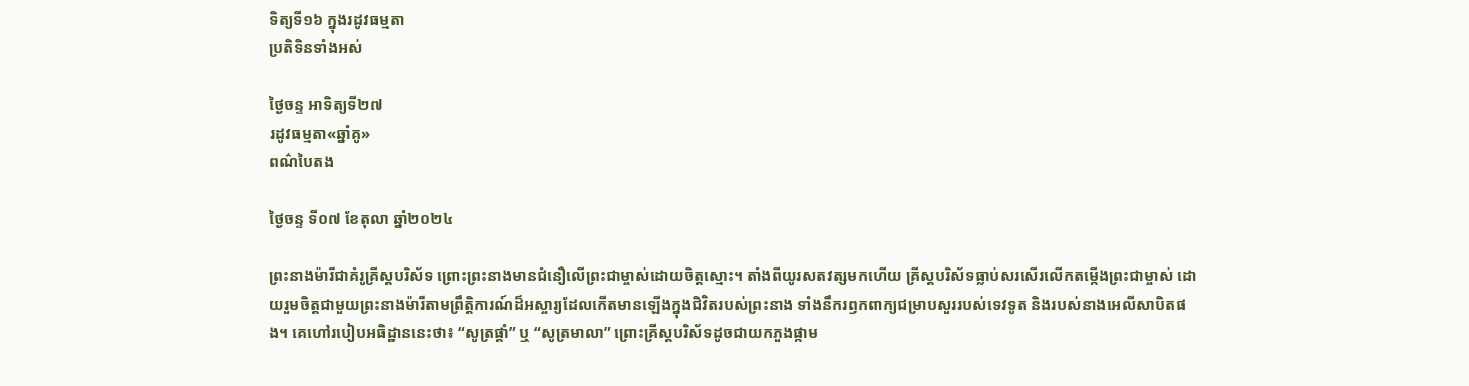ទិត្យទី១៦ ក្នុងរដូវធម្មតា
ប្រតិទិនទាំងអស់

ថ្ងៃចន្ទ អាទិត្យទី២៧
រដូវធម្មតា«ឆ្នាំគូ»
ពណ៌បៃតង

ថ្ងៃចន្ទ ទី០៧ ខែតុលា ឆ្នាំ២០២៤

ព្រះនាងម៉ារីជាគំរូគ្រីស្តបរិស័ទ ព្រោះព្រះនាងមានជំនឿលើព្រះជាម្ចាស់ដោយចិត្តស្មោះ។ តាំងពីយូរសតវត្សមកហើយ គ្រីស្តបរិស័ទធ្លាប់សរសើរលើកតម្កើងព្រះជាម្ចាស់ ដោយរួមចិត្តជាមួយព្រះនាងម៉ារីតាមព្រឹត្តិការណ៍ដ៏អស្ចារ្យដែលកើតមានឡើងក្នុងជិវិតរបស់ព្រះនាង ទាំងនឹករឭកពាក្យជម្រាបសួររបស់ទេវទូត និងរបស់នាងអេលីសាបិតផង។ គេហៅរបៀបអធិដ្ឋាននេះថា៖ “សូត្រផ្គាំ” ឬ “សូត្រមាលា” ព្រោះគ្រីស្តបរិស័ទដូចជាយកភួងផ្កាម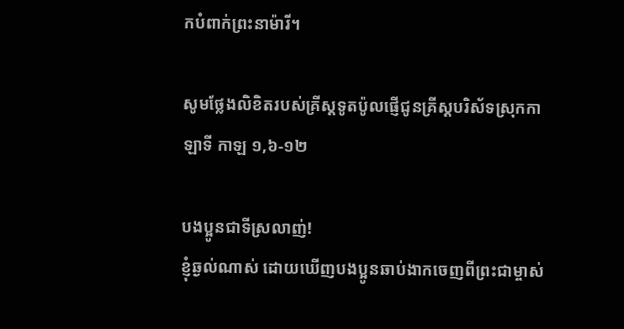កបំពាក់ព្រះនាម៉ារី។

សូមថ្លែងលិខិតរបស់គ្រីស្ដទូតប៉ូលផ្ញើជូនគ្រីស្ដបរិស័ទស្រុកកាឡាទី កាឡ ១,៦-១២

បងប្អូនជាទីស្រលាញ់!
ខ្ញុំឆ្ងល់ណាស់ ដោយឃើញបងប្អូនឆាប់ងាកចេញពីព្រះជាម្ចាស់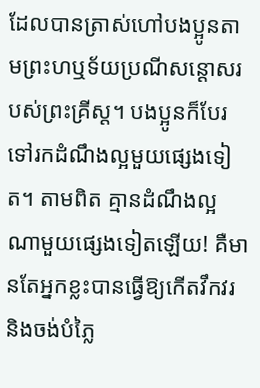ដែលបានត្រាស់ហៅបងប្អូនតាមព្រះហឬទ័យប្រណីសន្តោសរបស់ព្រះគ្រីស្ត។ បងប្អូនក៏បែរទៅរកដំណឹងល្អមួយផ្សេងទៀត។ តាមពិត គ្មានដំណឹងល្អណាមួយផ្សេងទៀតឡើយ! គឺមានតែអ្នកខ្លះបានធ្វើឱ្យកើតវឹកវរ និងចង់បំភ្លៃ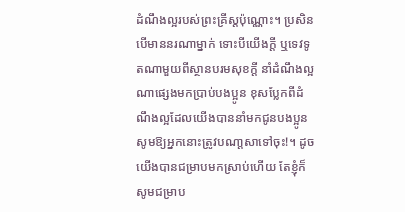ដំណឹងល្អរបស់ព្រះគ្រីស្តប៉ុណ្ណោះ។ ប្រសិនបើមាននរណាម្នាក់ ទោះបីយើងក្តី ឬទេវទូតណាមួយពីស្ថានបរមសុខក្តី នាំដំណឹងល្អណាផ្សេងមកប្រាប់បងប្អូន ខុសប្លែកពីដំណឹងល្អដែលយើងបាននាំមកជូនបងប្អូន សូមឱ្យអ្នកនោះត្រូវបណា្តសាទៅចុះ!។ ដូចយើងបានជម្រាបមកស្រាប់ហើយ តែខ្ញុំក៏សូមជម្រាប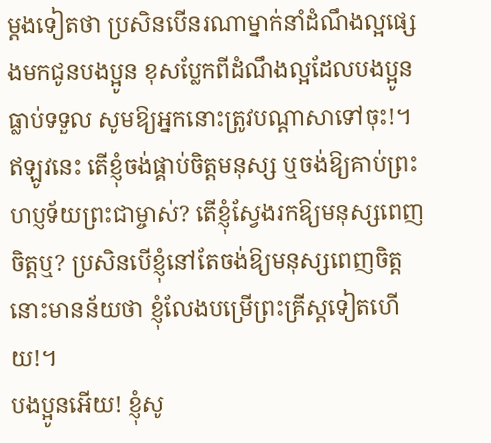ម្តងទៀតថា ប្រសិនបើនរណាម្នាក់នាំដំណឹងល្អផ្សេងមកជូនបងប្អូន ខុសប្លែកពីដំណឹងល្អដែលបងប្អូនធ្លាប់ទទួល សូមឱ្យអ្នកនោះត្រូវបណ្តាសាទៅចុះ!។ ឥឡូវនេះ តើខ្ញុំចង់ផ្គាប់ចិត្តមនុស្ស ឬចង់ឱ្យគាប់ព្រះហប្ញទ័យព្រះជាម្ចាស់? តើខ្ញុំស្វែងរកឱ្យមនុស្សពេញចិត្តឬ? ប្រសិនបើខ្ញុំនៅតែចង់ឱ្យមនុស្សពេញចិត្តនោះមានន័យថា ខ្ញុំលែងបម្រើព្រះគ្រីស្តទៀតហើយ!។
បងប្អូនអើយ! ខ្ញុំសូ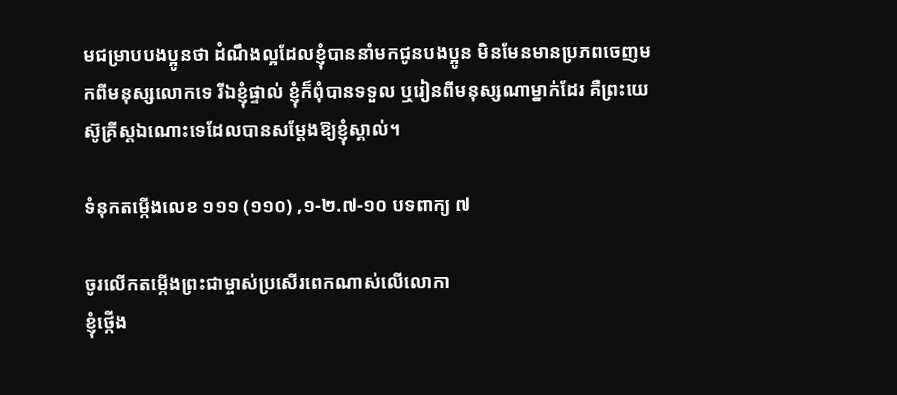មជម្រាបបងប្អូនថា ដំណឹងល្អដែលខ្ញុំបាននាំមកជូនបងប្អូន មិនមែនមានប្រភពចេញមកពីមនុស្សលោកទេ រីឯខ្ញុំផ្ទាល់ ខ្ញុំក៏ពុំបានទទួល ឬរៀនពីមនុស្សណាម្នាក់ដែរ គឺព្រះយេស៊ូគ្រីស្ដឯណោះទេដែលបានសម្ដែងឱ្យខ្ញុំស្គាល់។

ទំនុកតម្កើងលេខ ១១១ (១១០) ,១-២.៧-១០ បទពាក្យ ៧

ចូរលើកតម្កើងព្រះជាម្ចាស់ប្រសើរពេកណាស់លើលោកា
ខ្ញុំថ្កើង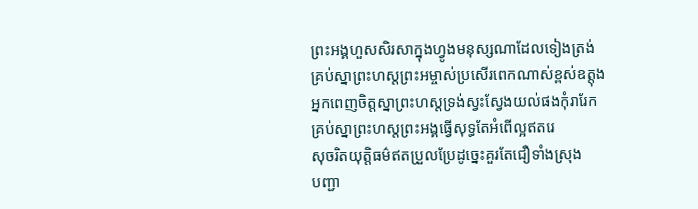ព្រះអង្គហួសសិរសាក្នុងហ្វូងមនុស្សណាដែលទៀងត្រង់
គ្រប់ស្នាព្រះហស្តព្រះអម្ចាស់ប្រសើរពេកណាស់ខ្ពស់ឧត្តុង
អ្នកពេញចិត្តស្នាព្រះហស្តទ្រង់ស្វះស្វែងយល់ផងកុំរារែក
គ្រប់ស្នាព្រះហស្តព្រះអង្គធ្វើសុទ្ធតែអំពើល្អឥតរេ
សុចរិតយុត្តិធម៌ឥតប្រួលប្រែដូច្នេះគួរតែជឿទាំងស្រុង
បញ្ជា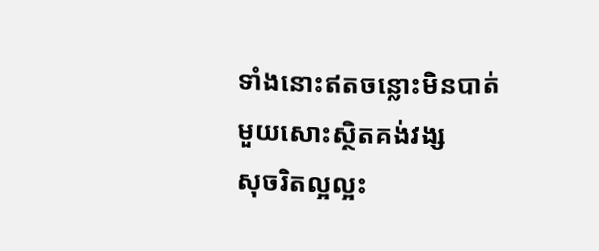ទាំងនោះឥតចន្លោះមិនបាត់មួយសោះស្ថិតគង់វង្ស
សុចរិតល្អល្អះ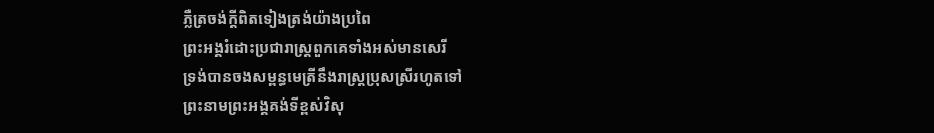ភ្លឺត្រចង់ក្តីពិតទៀងត្រង់យ៉ាងប្រពៃ
ព្រះអង្គរំដោះប្រជារាស្រ្តពួកគេទាំងអស់មានសេរី
ទ្រង់បានចងសម្ពន្ធមេត្រីនឹងរាស្រ្តប្រុសស្រីរហូតទៅ
ព្រះនាមព្រះអង្គគង់ទីខ្ពស់វិសុ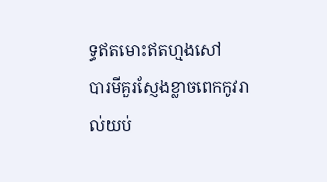ទ្ធឥតមោះឥតហ្មងសៅ
បារមីគួរស្ញែងខ្លាចពេកកូវរាល់យប់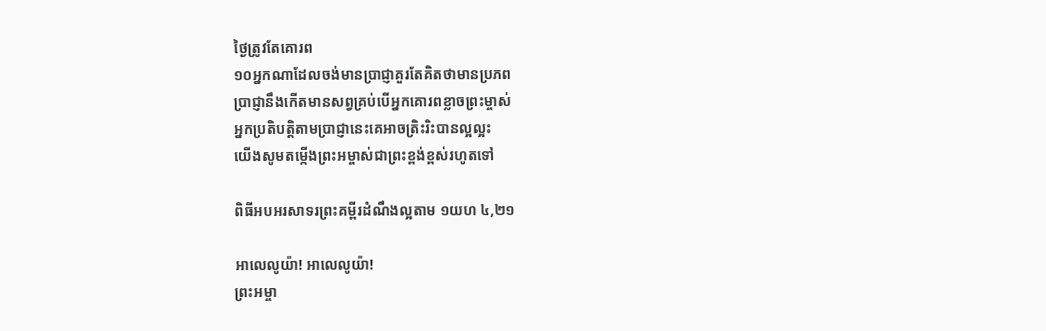ថ្ងៃត្រូវតែគោរព
១០អ្នកណាដែលចង់មានប្រាជ្ញាគួរតែគិតថាមានប្រភព
ប្រាជ្ញានឹងកើតមានសព្វគ្រប់បើអ្នកគោរពខ្លាចព្រះម្ចាស់
អ្នកប្រតិបត្តិតាមប្រាជ្ញានេះគេអាចត្រិះរិះបានល្អល្អះ
យើងសូមតម្កើងព្រះអម្ចាស់ជាព្រះខ្ពង់ខ្ពស់រហូតទៅ

ពិធីអបអរសាទរព្រះគម្ពីរដំណឹងល្អតាម ១យហ ៤,២១

អាលេលូយ៉ា! អាលេលូយ៉ា!
ព្រះអម្ចា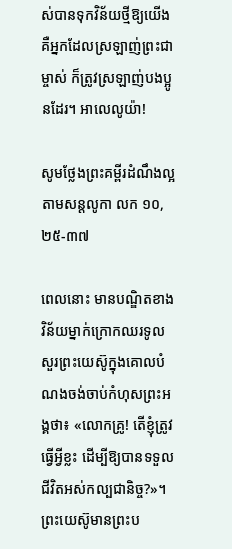ស់បានទុកវិន័យថ្មីឱ្យយើង គឺអ្នកដែលស្រឡាញ់ព្រះជាម្ចាស់ ក៏ត្រូវស្រឡាញ់បងប្អូនដែរ។ អាលេលូយ៉ា!

សូមថ្លែងព្រះគម្ពីរដំណឹងល្អតាមសន្តលូកា លក ១០,២៥-៣៧

ពេលនោះ មានបណ្ឌិតខាងវិន័យម្នាក់ក្រោកឈរទូលសួរព្រះ‌យេស៊ូក្នុងគោលបំណងចង់ចាប់កំហុសព្រះ‌អង្គថា៖ «លោកគ្រូ! តើខ្ញុំត្រូវធ្វើអ្វីខ្លះ ដើម្បីឱ្យបានទទួលជីវិតអស់កល្ប‌ជានិច្ច?»។ ព្រះ‌យេស៊ូមានព្រះ‌ប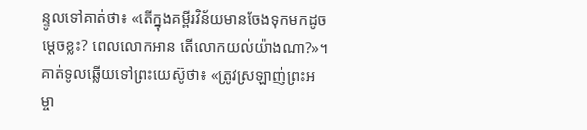ន្ទូលទៅគាត់ថា៖ «តើក្នុងគម្ពីរ‌វិន័យមានចែងទុកមកដូចម្ដេចខ្លះ? ពេលលោកអាន តើលោកយល់យ៉ាងណា?»។ គាត់ទូល‌ឆ្លើយទៅព្រះ‌យេស៊ូថា៖ «ត្រូវស្រឡាញ់ព្រះ‌អម្ចា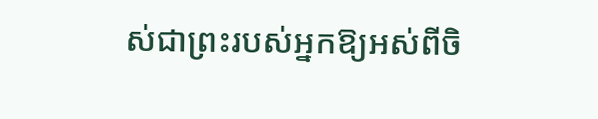ស់ជាព្រះរបស់អ្នកឱ្យអស់ពីចិ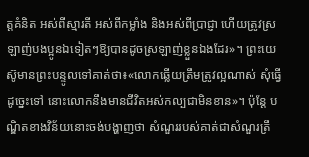ត្តគំនិត អស់ពីស្មារតី អស់ពីកម្លាំង និងអស់ពីប្រាជ្ញា ហើយត្រូវស្រឡាញ់បង‌ប្អូនឯទៀតៗឱ្យបានដូចស្រឡាញ់ខ្លួនឯងដែរ»។ ព្រះ‌យេស៊ូមានព្រះ‌បន្ទូលទៅគាត់ថា៖«លោកឆ្លើយត្រឹម‌ត្រូវល្អណាស់ សុំធ្វើដូច្នេះទៅ នោះលោកនឹងមានជីវិតអស់‌កល្បជាមិនខាន»។ ប៉ុន្តែ បណ្ឌិតខាងវិន័យនោះចង់បង្ហាញថា សំណួររបស់គាត់ជាសំណួរត្រឹ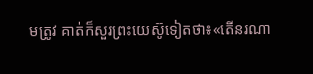ម‌ត្រូវ គាត់ក៏សួរព្រះ‌យេស៊ូទៀតថា៖«តើនរណា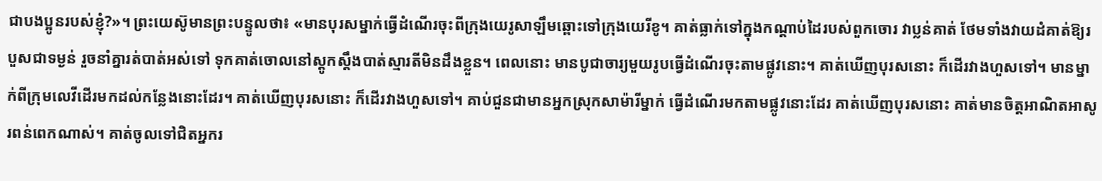ជាបង‌ប្អូនរបស់ខ្ញុំ?»។ ព្រះ‌យេស៊ូមានព្រះ‌បន្ទូលថា៖ «មានបុរសម្នាក់ធ្វើដំណើរចុះពីក្រុងយេរូ‌សាឡឹមឆ្ពោះទៅក្រុងយេរីខូ។ គាត់ធ្លាក់ទៅក្នុងកណ្ដាប់ដៃរបស់ពួកចោរ វាប្លន់គាត់ ថែមទាំងវាយ‌ដំគាត់ឱ្យរបួសជាទម្ងន់ រួចនាំគ្នារត់បាត់អស់ទៅ ទុកគាត់ចោលនៅស្ដូក‌ស្ដឹងបាត់ស្មារតីមិនដឹងខ្លួន។ ពេលនោះ មានបូជា‌ចារ្យមួយរូបធ្វើដំណើរចុះតាមផ្លូវនោះ។ គាត់ឃើញបុរសនោះ ក៏ដើរវាងហួសទៅ។ មានម្នាក់ពីក្រុមលេវីដើរមកដល់កន្លែងនោះដែរ។ គាត់ឃើញបុរសនោះ ក៏ដើរវាងហួសទៅ។ គាប់ជួនជាមានអ្នកស្រុកសាម៉ារីម្នាក់ ធ្វើដំណើរមកតាមផ្លូវនោះដែរ គាត់ឃើញបុរសនោះ គាត់មានចិត្តអាណិត‌អាសូរពន់‌ពេកណាស់។ គាត់ចូលទៅជិតអ្នករ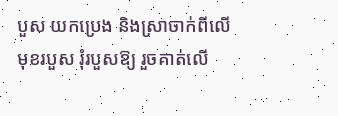បួស យកប្រេង និងស្រាចាក់ពីលើមុខរបួស រុំរបួសឱ្យ រួចគាត់លើ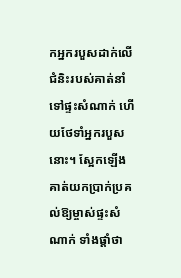កអ្នករបួសដាក់លើជំនិះរបស់គាត់នាំទៅផ្ទះសំណាក់ ហើយថែទាំអ្នករបួសនោះ។ ស្អែកឡើង គាត់យកប្រាក់ប្រគល់ឱ្យម្ចាស់ផ្ទះសំណាក់ ទាំងផ្ដាំថា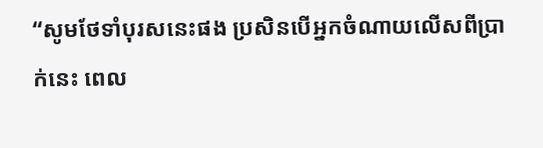“សូមថែទាំបុរសនេះផង ប្រសិនបើអ្នកចំណាយលើសពីប្រាក់នេះ ពេល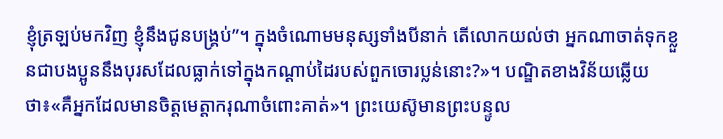ខ្ញុំត្រឡប់មកវិញ ខ្ញុំនឹងជូនបង្គ្រប់”។ ក្នុងចំណោមមនុស្សទាំងបីនាក់ តើលោកយល់ថា អ្នកណាចាត់ទុកខ្លួនជាបង‌ប្អូននឹងបុរសដែលធ្លាក់ទៅក្នុងកណ្ដាប់ដៃរបស់ពួកចោរប្លន់នោះ?»។ បណ្ឌិតខាងវិន័យឆ្លើយថា៖«គឺអ្នកដែលមានចិត្តមេត្តា‌ករុណាចំពោះគាត់»។ ព្រះ‌យេស៊ូមានព្រះ‌បន្ទូល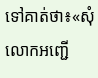ទៅគាត់ថា៖«សុំលោកអញ្ជើ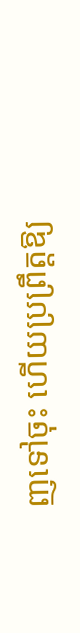ញទៅចុះ ហើយប្រព្រឹត្តឱ្យ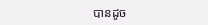បានដូច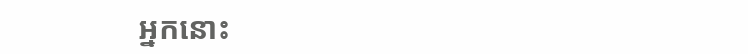អ្នកនោះ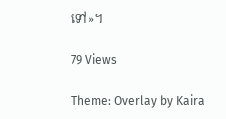ទៅ»។

79 Views

Theme: Overlay by Kaira